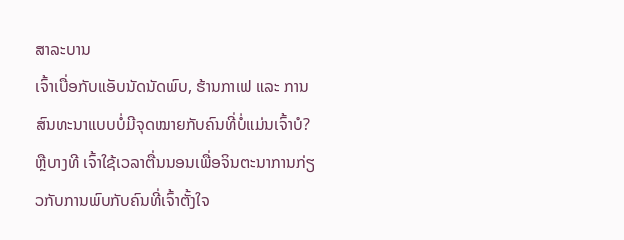ສາລະບານ
ເຈົ້າເບື່ອກັບແອັບນັດນັດພົບ, ຮ້ານກາເຟ ແລະ ການສົນທະນາແບບບໍ່ມີຈຸດໝາຍກັບຄົນທີ່ບໍ່ແມ່ນເຈົ້າບໍ?
ຫຼືບາງທີ ເຈົ້າໃຊ້ເວລາຕື່ນນອນເພື່ອຈິນຕະນາການກ່ຽວກັບການພົບກັບຄົນທີ່ເຈົ້າຕັ້ງໃຈ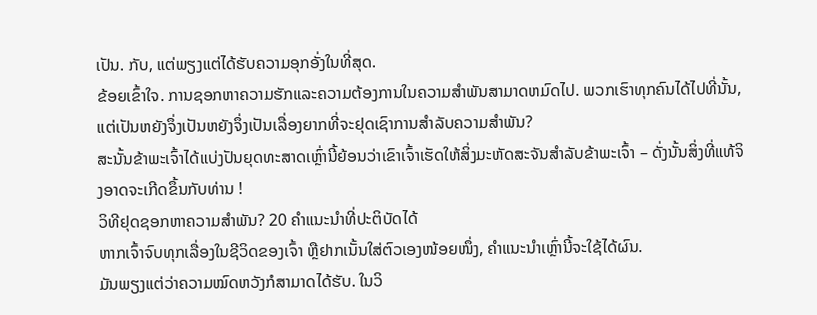ເປັນ. ກັບ, ແຕ່ພຽງແຕ່ໄດ້ຮັບຄວາມອຸກອັ່ງໃນທີ່ສຸດ.
ຂ້ອຍເຂົ້າໃຈ. ການຊອກຫາຄວາມຮັກແລະຄວາມຕ້ອງການໃນຄວາມສໍາພັນສາມາດຫມົດໄປ. ພວກເຮົາທຸກຄົນໄດ້ໄປທີ່ນັ້ນ, ແຕ່ເປັນຫຍັງຈຶ່ງເປັນຫຍັງຈຶ່ງເປັນເລື່ອງຍາກທີ່ຈະຢຸດເຊົາການສໍາລັບຄວາມສໍາພັນ?
ສະນັ້ນຂ້າພະເຈົ້າໄດ້ແບ່ງປັນຍຸດທະສາດເຫຼົ່ານີ້ຍ້ອນວ່າເຂົາເຈົ້າເຮັດໃຫ້ສິ່ງມະຫັດສະຈັນສໍາລັບຂ້າພະເຈົ້າ – ດັ່ງນັ້ນສິ່ງທີ່ແທ້ຈິງອາດຈະເກີດຂຶ້ນກັບທ່ານ !
ວິທີຢຸດຊອກຫາຄວາມສໍາພັນ? 20 ຄຳແນະນຳທີ່ປະຕິບັດໄດ້
ຫາກເຈົ້າຈົບທຸກເລື່ອງໃນຊີວິດຂອງເຈົ້າ ຫຼືຢາກເນັ້ນໃສ່ຕົວເອງໜ້ອຍໜຶ່ງ, ຄຳແນະນຳເຫຼົ່ານີ້ຈະໃຊ້ໄດ້ຜົນ.
ມັນພຽງແຕ່ວ່າຄວາມໝົດຫວັງກໍສາມາດໄດ້ຮັບ. ໃນວິ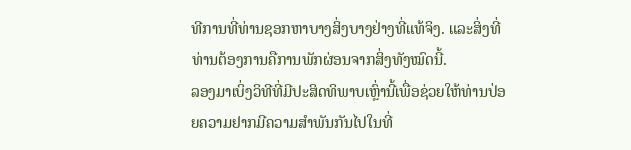ທີການທີ່ທ່ານຊອກຫາບາງສິ່ງບາງຢ່າງທີ່ແທ້ຈິງ. ແລະສິ່ງທີ່ທ່ານຕ້ອງການຄືການພັກຜ່ອນຈາກສິ່ງທັງໝົດນີ້.
ລອງມາເບິ່ງວິທີທີ່ມີປະສິດທິພາບເຫຼົ່ານີ້ເພື່ອຊ່ວຍໃຫ້ທ່ານປ່ອຍຄວາມຢາກມີຄວາມສໍາພັນກັນໄປໃນທີ່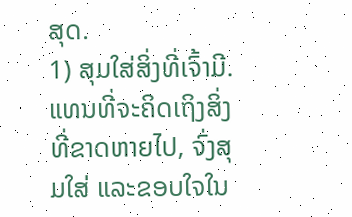ສຸດ.
1) ສຸມໃສ່ສິ່ງທີ່ເຈົ້າມີ.
ແທນທີ່ຈະຄິດເຖິງສິ່ງທີ່ຂາດຫາຍໄປ, ຈົ່ງສຸມໃສ່ ແລະຂອບໃຈໃນ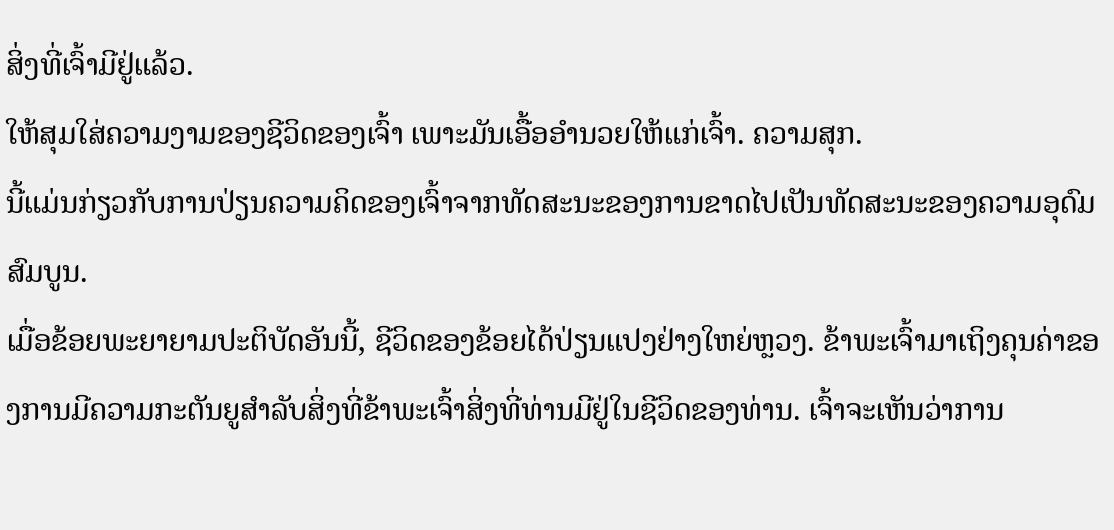ສິ່ງທີ່ເຈົ້າມີຢູ່ແລ້ວ.
ໃຫ້ສຸມໃສ່ຄວາມງາມຂອງຊີວິດຂອງເຈົ້າ ເພາະມັນເອື້ອອໍານວຍໃຫ້ແກ່ເຈົ້າ. ຄວາມສຸກ.
ນີ້ແມ່ນກ່ຽວກັບການປ່ຽນຄວາມຄິດຂອງເຈົ້າຈາກທັດສະນະຂອງການຂາດໄປເປັນທັດສະນະຂອງຄວາມອຸດົມສົມບູນ.
ເມື່ອຂ້ອຍພະຍາຍາມປະຕິບັດອັນນີ້, ຊີວິດຂອງຂ້ອຍໄດ້ປ່ຽນແປງຢ່າງໃຫຍ່ຫຼວງ. ຂ້າພະເຈົ້າມາເຖິງຄຸນຄ່າຂອງການມີຄວາມກະຕັນຍູສໍາລັບສິ່ງທີ່ຂ້າພະເຈົ້າສິ່ງທີ່ທ່ານມີຢູ່ໃນຊີວິດຂອງທ່ານ. ເຈົ້າຈະເຫັນວ່າການ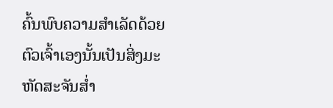ຄົ້ນພົບຄວາມສຳເລັດດ້ວຍຕົວເຈົ້າເອງນັ້ນເປັນສິ່ງມະຫັດສະຈັນສໍ່າ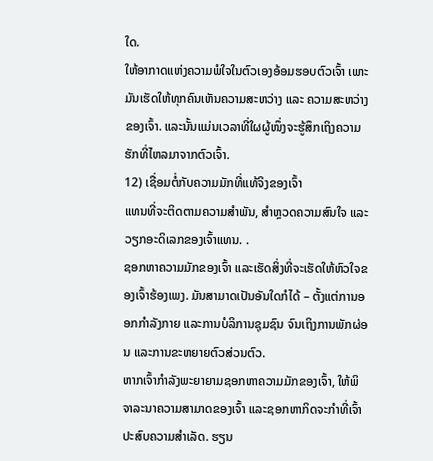ໃດ.
ໃຫ້ອາກາດແຫ່ງຄວາມພໍໃຈໃນຕົວເອງອ້ອມຮອບຕົວເຈົ້າ ເພາະມັນເຮັດໃຫ້ທຸກຄົນເຫັນຄວາມສະຫວ່າງ ແລະ ຄວາມສະຫວ່າງຂອງເຈົ້າ. ແລະນັ້ນແມ່ນເວລາທີ່ໃຜຜູ້ໜຶ່ງຈະຮູ້ສຶກເຖິງຄວາມຮັກທີ່ໄຫລມາຈາກຕົວເຈົ້າ.
12) ເຊື່ອມຕໍ່ກັບຄວາມມັກທີ່ແທ້ຈິງຂອງເຈົ້າ
ແທນທີ່ຈະຕິດຕາມຄວາມສຳພັນ, ສຳຫຼວດຄວາມສົນໃຈ ແລະ ວຽກອະດິເລກຂອງເຈົ້າແທນ. .
ຊອກຫາຄວາມມັກຂອງເຈົ້າ ແລະເຮັດສິ່ງທີ່ຈະເຮັດໃຫ້ຫົວໃຈຂອງເຈົ້າຮ້ອງເພງ. ມັນສາມາດເປັນອັນໃດກໍໄດ້ – ຕັ້ງແຕ່ການອອກກຳລັງກາຍ ແລະການບໍລິການຊຸມຊົນ ຈົນເຖິງການພັກຜ່ອນ ແລະການຂະຫຍາຍຕົວສ່ວນຕົວ.
ຫາກເຈົ້າກຳລັງພະຍາຍາມຊອກຫາຄວາມມັກຂອງເຈົ້າ, ໃຫ້ພິຈາລະນາຄວາມສາມາດຂອງເຈົ້າ ແລະຊອກຫາກິດຈະກຳທີ່ເຈົ້າປະສົບຄວາມສຳເລັດ. ຮຽນ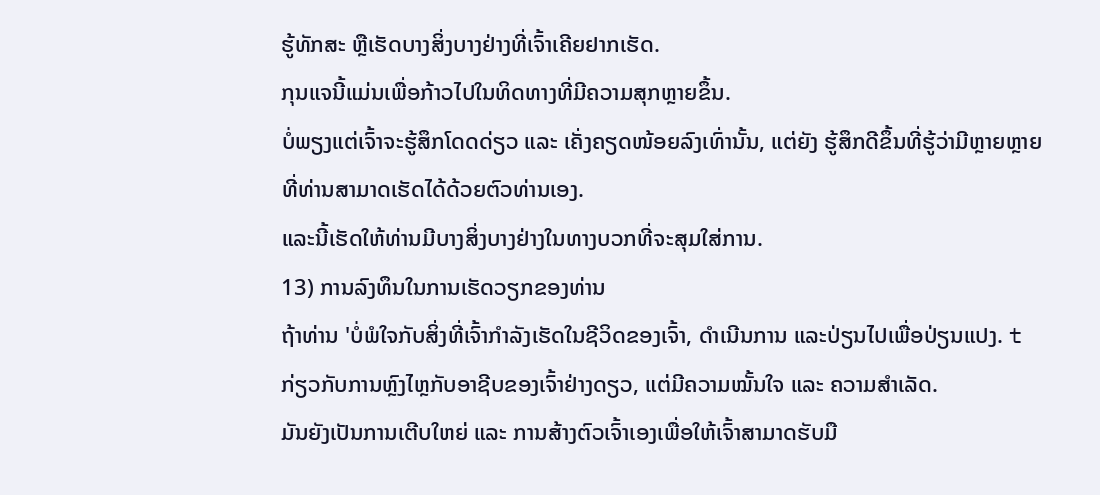ຮູ້ທັກສະ ຫຼືເຮັດບາງສິ່ງບາງຢ່າງທີ່ເຈົ້າເຄີຍຢາກເຮັດ.
ກຸນແຈນີ້ແມ່ນເພື່ອກ້າວໄປໃນທິດທາງທີ່ມີຄວາມສຸກຫຼາຍຂຶ້ນ.
ບໍ່ພຽງແຕ່ເຈົ້າຈະຮູ້ສຶກໂດດດ່ຽວ ແລະ ເຄັ່ງຄຽດໜ້ອຍລົງເທົ່ານັ້ນ, ແຕ່ຍັງ ຮູ້ສຶກດີຂຶ້ນທີ່ຮູ້ວ່າມີຫຼາຍຫຼາຍທີ່ທ່ານສາມາດເຮັດໄດ້ດ້ວຍຕົວທ່ານເອງ.
ແລະນີ້ເຮັດໃຫ້ທ່ານມີບາງສິ່ງບາງຢ່າງໃນທາງບວກທີ່ຈະສຸມໃສ່ການ.
13) ການລົງທຶນໃນການເຮັດວຽກຂອງທ່ານ
ຖ້າທ່ານ 'ບໍ່ພໍໃຈກັບສິ່ງທີ່ເຈົ້າກຳລັງເຮັດໃນຊີວິດຂອງເຈົ້າ, ດຳເນີນການ ແລະປ່ຽນໄປເພື່ອປ່ຽນແປງ. t ກ່ຽວກັບການຫຼົງໄຫຼກັບອາຊີບຂອງເຈົ້າຢ່າງດຽວ, ແຕ່ມີຄວາມໝັ້ນໃຈ ແລະ ຄວາມສຳເລັດ.
ມັນຍັງເປັນການເຕີບໃຫຍ່ ແລະ ການສ້າງຕົວເຈົ້າເອງເພື່ອໃຫ້ເຈົ້າສາມາດຮັບມື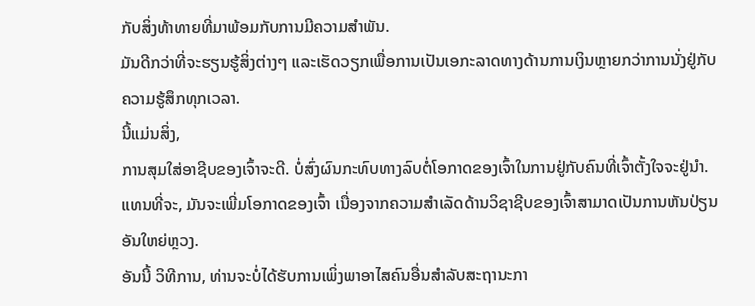ກັບສິ່ງທ້າທາຍທີ່ມາພ້ອມກັບການມີຄວາມສໍາພັນ.
ມັນດີກວ່າທີ່ຈະຮຽນຮູ້ສິ່ງຕ່າງໆ ແລະເຮັດວຽກເພື່ອການເປັນເອກະລາດທາງດ້ານການເງິນຫຼາຍກວ່າການນັ່ງຢູ່ກັບຄວາມຮູ້ສຶກທຸກເວລາ.
ນີ້ແມ່ນສິ່ງ,
ການສຸມໃສ່ອາຊີບຂອງເຈົ້າຈະດີ. ບໍ່ສົ່ງຜົນກະທົບທາງລົບຕໍ່ໂອກາດຂອງເຈົ້າໃນການຢູ່ກັບຄົນທີ່ເຈົ້າຕັ້ງໃຈຈະຢູ່ນຳ.
ແທນທີ່ຈະ, ມັນຈະເພີ່ມໂອກາດຂອງເຈົ້າ ເນື່ອງຈາກຄວາມສຳເລັດດ້ານວິຊາຊີບຂອງເຈົ້າສາມາດເປັນການຫັນປ່ຽນອັນໃຫຍ່ຫຼວງ.
ອັນນີ້ ວິທີການ, ທ່ານຈະບໍ່ໄດ້ຮັບການເພິ່ງພາອາໄສຄົນອື່ນສໍາລັບສະຖານະກາ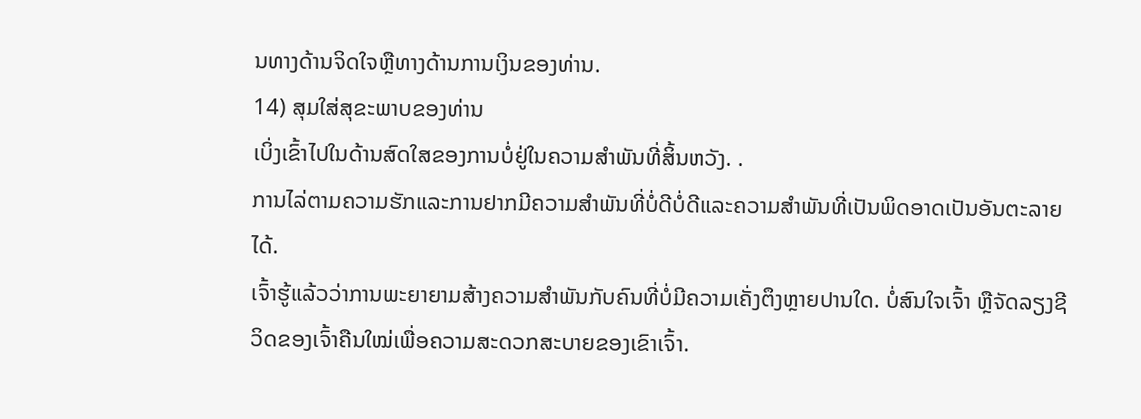ນທາງດ້ານຈິດໃຈຫຼືທາງດ້ານການເງິນຂອງທ່ານ.
14) ສຸມໃສ່ສຸຂະພາບຂອງທ່ານ
ເບິ່ງເຂົ້າໄປໃນດ້ານສົດໃສຂອງການບໍ່ຢູ່ໃນຄວາມສໍາພັນທີ່ສິ້ນຫວັງ. .
ການໄລ່ຕາມຄວາມຮັກແລະການຢາກມີຄວາມສຳພັນທີ່ບໍ່ດີບໍ່ດີແລະຄວາມສຳພັນທີ່ເປັນພິດອາດເປັນອັນຕະລາຍໄດ້.
ເຈົ້າຮູ້ແລ້ວວ່າການພະຍາຍາມສ້າງຄວາມສຳພັນກັບຄົນທີ່ບໍ່ມີຄວາມເຄັ່ງຕຶງຫຼາຍປານໃດ. ບໍ່ສົນໃຈເຈົ້າ ຫຼືຈັດລຽງຊີວິດຂອງເຈົ້າຄືນໃໝ່ເພື່ອຄວາມສະດວກສະບາຍຂອງເຂົາເຈົ້າ.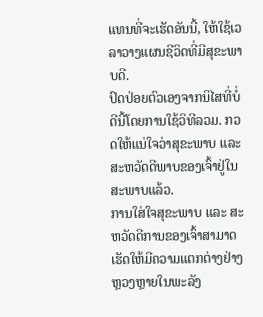ແທນທີ່ຈະເຮັດອັນນີ້, ໃຫ້ໃຊ້ເວລາວາງແຜນຊີວິດທີ່ມີສຸຂະພາບດີ.
ປົດປ່ອຍຕົວເອງຈາກນິໄສທີ່ບໍ່ດີນີ້ໂດຍການໃຊ້ວິທີລວມ. ກວດໃຫ້ແນ່ໃຈວ່າສຸຂະພາບ ແລະ ສະຫວັດດີພາບຂອງເຈົ້າຢູ່ໃນສະພາບແລ້ວ.
ການໃສ່ໃຈສຸຂະພາບ ແລະ ສະຫວັດດີການຂອງເຈົ້າສາມາດເຮັດໃຫ້ມີຄວາມແຕກຕ່າງຢ່າງຫຼວງຫຼາຍໃນພະລັງ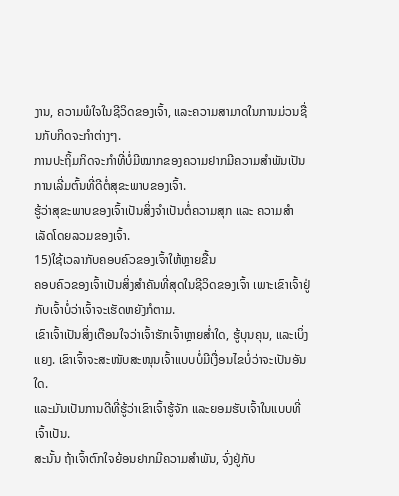ງານ, ຄວາມພໍໃຈໃນຊີວິດຂອງເຈົ້າ, ແລະຄວາມສາມາດໃນການມ່ວນຊື່ນກັບກິດຈະກໍາຕ່າງໆ.
ການປະຖິ້ມກິດຈະກຳທີ່ບໍ່ມີໝາກຂອງຄວາມຢາກມີຄວາມສໍາພັນເປັນການເລີ່ມຕົ້ນທີ່ດີຕໍ່ສຸຂະພາບຂອງເຈົ້າ.
ຮູ້ວ່າສຸຂະພາບຂອງເຈົ້າເປັນສິ່ງຈຳເປັນຕໍ່ຄວາມສຸກ ແລະ ຄວາມສຳເລັດໂດຍລວມຂອງເຈົ້າ.
15)ໃຊ້ເວລາກັບຄອບຄົວຂອງເຈົ້າໃຫ້ຫຼາຍຂື້ນ
ຄອບຄົວຂອງເຈົ້າເປັນສິ່ງສຳຄັນທີ່ສຸດໃນຊີວິດຂອງເຈົ້າ ເພາະເຂົາເຈົ້າຢູ່ກັບເຈົ້າບໍ່ວ່າເຈົ້າຈະເຮັດຫຍັງກໍຕາມ.
ເຂົາເຈົ້າເປັນສິ່ງເຕືອນໃຈວ່າເຈົ້າຮັກເຈົ້າຫຼາຍສໍ່າໃດ, ຮູ້ບຸນຄຸນ, ແລະເບິ່ງແຍງ. ເຂົາເຈົ້າຈະສະໜັບສະໜຸນເຈົ້າແບບບໍ່ມີເງື່ອນໄຂບໍ່ວ່າຈະເປັນອັນໃດ.
ແລະມັນເປັນການດີທີ່ຮູ້ວ່າເຂົາເຈົ້າຮູ້ຈັກ ແລະຍອມຮັບເຈົ້າໃນແບບທີ່ເຈົ້າເປັນ.
ສະນັ້ນ ຖ້າເຈົ້າຕົກໃຈຍ້ອນຢາກມີຄວາມສໍາພັນ, ຈົ່ງຢູ່ກັບ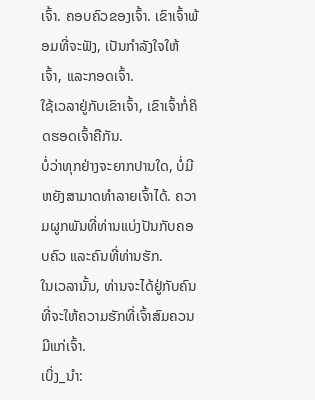ເຈົ້າ. ຄອບຄົວຂອງເຈົ້າ. ເຂົາເຈົ້າພ້ອມທີ່ຈະຟັງ, ເປັນກຳລັງໃຈໃຫ້ເຈົ້າ, ແລະກອດເຈົ້າ.
ໃຊ້ເວລາຢູ່ກັບເຂົາເຈົ້າ, ເຂົາເຈົ້າກໍ່ຄິດຮອດເຈົ້າຄືກັນ.
ບໍ່ວ່າທຸກຢ່າງຈະຍາກປານໃດ, ບໍ່ມີຫຍັງສາມາດທຳລາຍເຈົ້າໄດ້. ຄວາມຜູກພັນທີ່ທ່ານແບ່ງປັນກັບຄອບຄົວ ແລະຄົນທີ່ທ່ານຮັກ.
ໃນເວລານັ້ນ, ທ່ານຈະໄດ້ຢູ່ກັບຄົນທີ່ຈະໃຫ້ຄວາມຮັກທີ່ເຈົ້າສົມຄວນມີແກ່ເຈົ້າ.
ເບິ່ງ_ນຳ: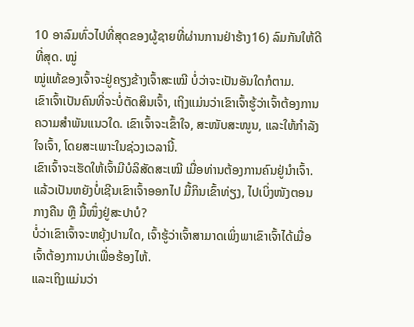10 ອາລົມທົ່ວໄປທີ່ສຸດຂອງຜູ້ຊາຍທີ່ຜ່ານການຢ່າຮ້າງ16) ລົມກັນໃຫ້ດີທີ່ສຸດ. ໝູ່
ໝູ່ແທ້ຂອງເຈົ້າຈະຢູ່ຄຽງຂ້າງເຈົ້າສະເໝີ ບໍ່ວ່າຈະເປັນອັນໃດກໍຕາມ.
ເຂົາເຈົ້າເປັນຄົນທີ່ຈະບໍ່ຕັດສິນເຈົ້າ, ເຖິງແມ່ນວ່າເຂົາເຈົ້າຮູ້ວ່າເຈົ້າຕ້ອງການຄວາມສຳພັນແນວໃດ. ເຂົາເຈົ້າຈະເຂົ້າໃຈ, ສະໜັບສະໜູນ, ແລະໃຫ້ກຳລັງໃຈເຈົ້າ, ໂດຍສະເພາະໃນຊ່ວງເວລານີ້.
ເຂົາເຈົ້າຈະເຮັດໃຫ້ເຈົ້າມີບໍລິສັດສະເໝີ ເມື່ອທ່ານຕ້ອງການຄົນຢູ່ນຳເຈົ້າ.
ແລ້ວເປັນຫຍັງບໍ່ເຊີນເຂົາເຈົ້າອອກໄປ ມື້ກິນເຂົ້າທ່ຽງ, ໄປເບິ່ງໜັງຕອນກາງຄືນ ຫຼື ມື້ໜຶ່ງຢູ່ສະປາບໍ?
ບໍ່ວ່າເຂົາເຈົ້າຈະຫຍຸ້ງປານໃດ, ເຈົ້າຮູ້ວ່າເຈົ້າສາມາດເພິ່ງພາເຂົາເຈົ້າໄດ້ເມື່ອເຈົ້າຕ້ອງການບ່າເພື່ອຮ້ອງໄຫ້.
ແລະເຖິງແມ່ນວ່າ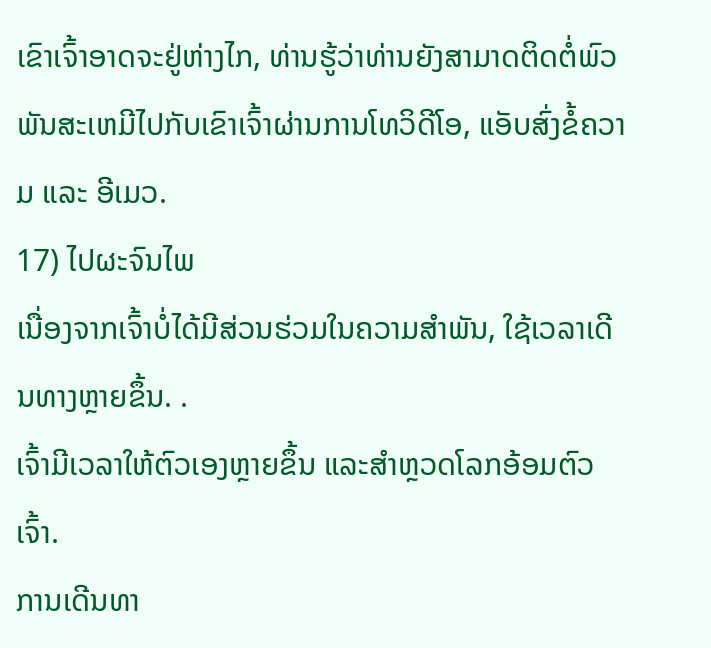ເຂົາເຈົ້າອາດຈະຢູ່ຫ່າງໄກ, ທ່ານຮູ້ວ່າທ່ານຍັງສາມາດຕິດຕໍ່ພົວພັນສະເຫມີໄປກັບເຂົາເຈົ້າຜ່ານການໂທວິດີໂອ, ແອັບສົ່ງຂໍ້ຄວາມ ແລະ ອີເມວ.
17) ໄປຜະຈົນໄພ
ເນື່ອງຈາກເຈົ້າບໍ່ໄດ້ມີສ່ວນຮ່ວມໃນຄວາມສຳພັນ, ໃຊ້ເວລາເດີນທາງຫຼາຍຂຶ້ນ. .
ເຈົ້າມີເວລາໃຫ້ຕົວເອງຫຼາຍຂຶ້ນ ແລະສຳຫຼວດໂລກອ້ອມຕົວເຈົ້າ.
ການເດີນທາ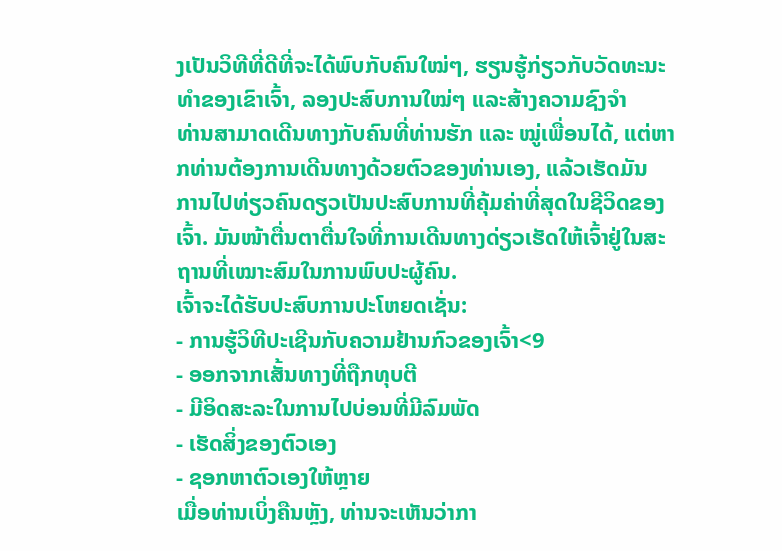ງເປັນວິທີທີ່ດີທີ່ຈະໄດ້ພົບກັບຄົນໃໝ່ໆ, ຮຽນຮູ້ກ່ຽວກັບວັດທະນະທຳຂອງເຂົາເຈົ້າ, ລອງປະສົບການໃໝ່ໆ ແລະສ້າງຄວາມຊົງຈຳ
ທ່ານສາມາດເດີນທາງກັບຄົນທີ່ທ່ານຮັກ ແລະ ໝູ່ເພື່ອນໄດ້, ແຕ່ຫາກທ່ານຕ້ອງການເດີນທາງດ້ວຍຕົວຂອງທ່ານເອງ, ແລ້ວເຮັດມັນ
ການໄປທ່ຽວຄົນດຽວເປັນປະສົບການທີ່ຄຸ້ມຄ່າທີ່ສຸດໃນຊີວິດຂອງເຈົ້າ. ມັນໜ້າຕື່ນຕາຕື່ນໃຈທີ່ການເດີນທາງດ່ຽວເຮັດໃຫ້ເຈົ້າຢູ່ໃນສະຖານທີ່ເໝາະສົມໃນການພົບປະຜູ້ຄົນ.
ເຈົ້າຈະໄດ້ຮັບປະສົບການປະໂຫຍດເຊັ່ນ:
- ການຮູ້ວິທີປະເຊີນກັບຄວາມຢ້ານກົວຂອງເຈົ້າ<9
- ອອກຈາກເສັ້ນທາງທີ່ຖືກທຸບຕີ
- ມີອິດສະລະໃນການໄປບ່ອນທີ່ມີລົມພັດ
- ເຮັດສິ່ງຂອງຕົວເອງ
- ຊອກຫາຕົວເອງໃຫ້ຫຼາຍ
ເມື່ອທ່ານເບິ່ງຄືນຫຼັງ, ທ່ານຈະເຫັນວ່າກາ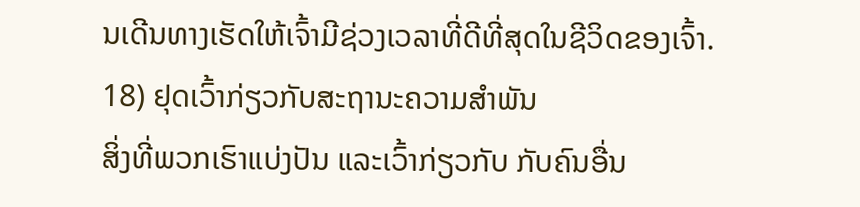ນເດີນທາງເຮັດໃຫ້ເຈົ້າມີຊ່ວງເວລາທີ່ດີທີ່ສຸດໃນຊີວິດຂອງເຈົ້າ.
18) ຢຸດເວົ້າກ່ຽວກັບສະຖານະຄວາມສຳພັນ
ສິ່ງທີ່ພວກເຮົາແບ່ງປັນ ແລະເວົ້າກ່ຽວກັບ ກັບຄົນອື່ນ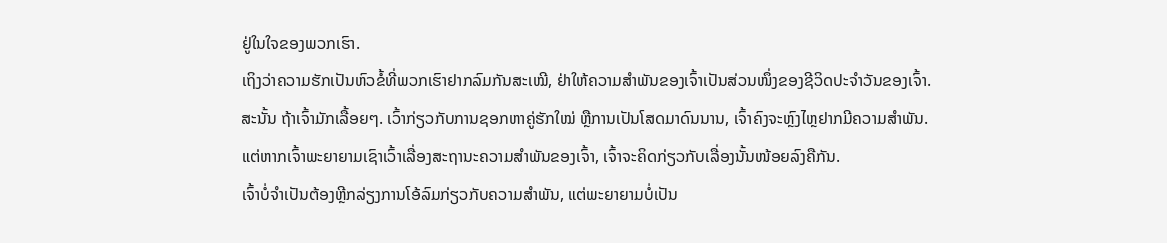ຢູ່ໃນໃຈຂອງພວກເຮົາ.
ເຖິງວ່າຄວາມຮັກເປັນຫົວຂໍ້ທີ່ພວກເຮົາຢາກລົມກັນສະເໝີ, ຢ່າໃຫ້ຄວາມສຳພັນຂອງເຈົ້າເປັນສ່ວນໜຶ່ງຂອງຊີວິດປະຈຳວັນຂອງເຈົ້າ.
ສະນັ້ນ ຖ້າເຈົ້າມັກເລື້ອຍໆ. ເວົ້າກ່ຽວກັບການຊອກຫາຄູ່ຮັກໃໝ່ ຫຼືການເປັນໂສດມາດົນນານ, ເຈົ້າຄົງຈະຫຼົງໄຫຼຢາກມີຄວາມສໍາພັນ.
ແຕ່ຫາກເຈົ້າພະຍາຍາມເຊົາເວົ້າເລື່ອງສະຖານະຄວາມສຳພັນຂອງເຈົ້າ, ເຈົ້າຈະຄິດກ່ຽວກັບເລື່ອງນັ້ນໜ້ອຍລົງຄືກັນ.
ເຈົ້າບໍ່ຈຳເປັນຕ້ອງຫຼີກລ່ຽງການໂອ້ລົມກ່ຽວກັບຄວາມສຳພັນ, ແຕ່ພະຍາຍາມບໍ່ເປັນ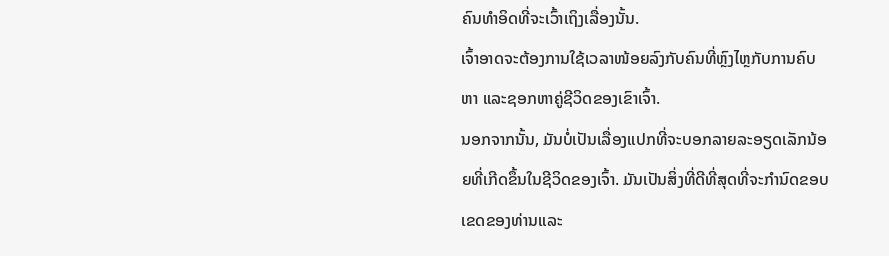ຄົນທຳອິດທີ່ຈະເວົ້າເຖິງເລື່ອງນັ້ນ.
ເຈົ້າອາດຈະຕ້ອງການໃຊ້ເວລາໜ້ອຍລົງກັບຄົນທີ່ຫຼົງໄຫຼກັບການຄົບຫາ ແລະຊອກຫາຄູ່ຊີວິດຂອງເຂົາເຈົ້າ.
ນອກຈາກນັ້ນ, ມັນບໍ່ເປັນເລື່ອງແປກທີ່ຈະບອກລາຍລະອຽດເລັກນ້ອຍທີ່ເກີດຂຶ້ນໃນຊີວິດຂອງເຈົ້າ. ມັນເປັນສິ່ງທີ່ດີທີ່ສຸດທີ່ຈະກໍານົດຂອບເຂດຂອງທ່ານແລະ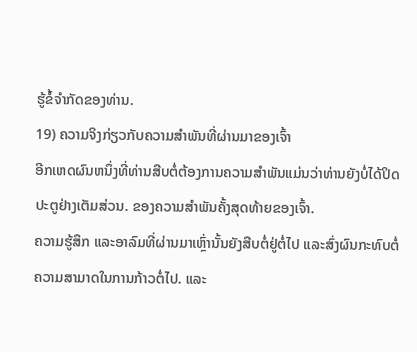ຮູ້ຂໍ້ຈໍາກັດຂອງທ່ານ.
19) ຄວາມຈິງກ່ຽວກັບຄວາມສໍາພັນທີ່ຜ່ານມາຂອງເຈົ້າ
ອີກເຫດຜົນຫນຶ່ງທີ່ທ່ານສືບຕໍ່ຕ້ອງການຄວາມສໍາພັນແມ່ນວ່າທ່ານຍັງບໍ່ໄດ້ປິດປະຕູຢ່າງເຕັມສ່ວນ. ຂອງຄວາມສຳພັນຄັ້ງສຸດທ້າຍຂອງເຈົ້າ.
ຄວາມຮູ້ສຶກ ແລະອາລົມທີ່ຜ່ານມາເຫຼົ່ານັ້ນຍັງສືບຕໍ່ຢູ່ຕໍ່ໄປ ແລະສົ່ງຜົນກະທົບຕໍ່ຄວາມສາມາດໃນການກ້າວຕໍ່ໄປ. ແລະ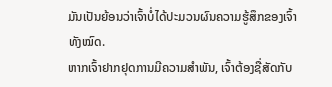ມັນເປັນຍ້ອນວ່າເຈົ້າບໍ່ໄດ້ປະມວນຜົນຄວາມຮູ້ສຶກຂອງເຈົ້າທັງໝົດ.
ຫາກເຈົ້າຢາກຢຸດການມີຄວາມສໍາພັນ, ເຈົ້າຕ້ອງຊື່ສັດກັບ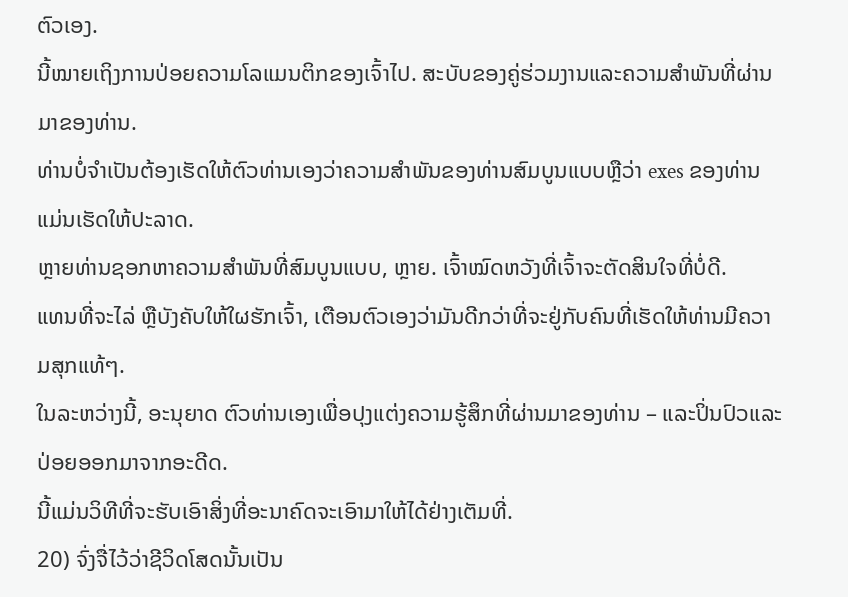ຕົວເອງ.
ນີ້ໝາຍເຖິງການປ່ອຍຄວາມໂລແມນຕິກຂອງເຈົ້າໄປ. ສະບັບຂອງຄູ່ຮ່ວມງານແລະຄວາມສໍາພັນທີ່ຜ່ານມາຂອງທ່ານ.
ທ່ານບໍ່ຈໍາເປັນຕ້ອງເຮັດໃຫ້ຕົວທ່ານເອງວ່າຄວາມສໍາພັນຂອງທ່ານສົມບູນແບບຫຼືວ່າ exes ຂອງທ່ານແມ່ນເຮັດໃຫ້ປະລາດ.
ຫຼາຍທ່ານຊອກຫາຄວາມສໍາພັນທີ່ສົມບູນແບບ, ຫຼາຍ. ເຈົ້າໝົດຫວັງທີ່ເຈົ້າຈະຕັດສິນໃຈທີ່ບໍ່ດີ.
ແທນທີ່ຈະໄລ່ ຫຼືບັງຄັບໃຫ້ໃຜຮັກເຈົ້າ, ເຕືອນຕົວເອງວ່າມັນດີກວ່າທີ່ຈະຢູ່ກັບຄົນທີ່ເຮັດໃຫ້ທ່ານມີຄວາມສຸກແທ້ໆ.
ໃນລະຫວ່າງນີ້, ອະນຸຍາດ ຕົວທ່ານເອງເພື່ອປຸງແຕ່ງຄວາມຮູ້ສຶກທີ່ຜ່ານມາຂອງທ່ານ – ແລະປິ່ນປົວແລະປ່ອຍອອກມາຈາກອະດີດ.
ນີ້ແມ່ນວິທີທີ່ຈະຮັບເອົາສິ່ງທີ່ອະນາຄົດຈະເອົາມາໃຫ້ໄດ້ຢ່າງເຕັມທີ່.
20) ຈົ່ງຈື່ໄວ້ວ່າຊີວິດໂສດນັ້ນເປັນ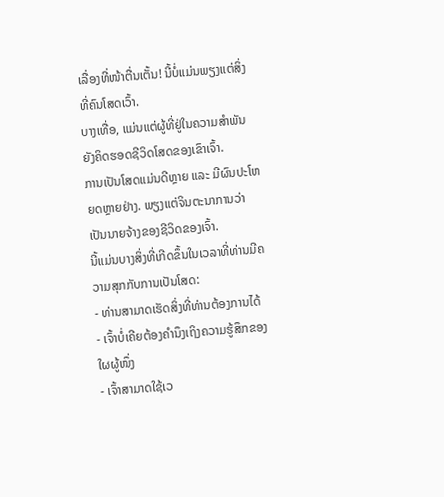ເລື່ອງທີ່ໜ້າຕື່ນເຕັ້ນ! ນີ້ບໍ່ແມ່ນພຽງແຕ່ສິ່ງທີ່ຄົນໂສດເວົ້າ.
ບາງເທື່ອ, ແມ່ນແຕ່ຜູ້ທີ່ຢູ່ໃນຄວາມສຳພັນຍັງຄິດຮອດຊີວິດໂສດຂອງເຂົາເຈົ້າ.
ການເປັນໂສດແມ່ນດີຫຼາຍ ແລະ ມີຜົນປະໂຫຍດຫຼາຍຢ່າງ. ພຽງແຕ່ຈິນຕະນາການວ່າເປັນນາຍຈ້າງຂອງຊີວິດຂອງເຈົ້າ.
ນີ້ແມ່ນບາງສິ່ງທີ່ເກີດຂຶ້ນໃນເວລາທີ່ທ່ານມີຄວາມສຸກກັບການເປັນໂສດ:
- ທ່ານສາມາດເຮັດສິ່ງທີ່ທ່ານຕ້ອງການໄດ້
- ເຈົ້າບໍ່ເຄີຍຕ້ອງຄຳນຶງເຖິງຄວາມຮູ້ສຶກຂອງໃຜຜູ້ໜຶ່ງ
- ເຈົ້າສາມາດໃຊ້ເວ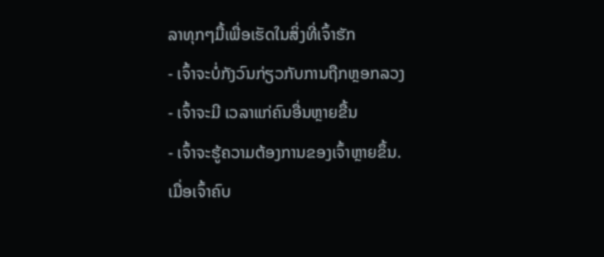ລາທຸກໆມື້ເພື່ອເຮັດໃນສິ່ງທີ່ເຈົ້າຮັກ
- ເຈົ້າຈະບໍ່ກັງວົນກ່ຽວກັບການຖືກຫຼອກລວງ
- ເຈົ້າຈະມີ ເວລາແກ່ຄົນອື່ນຫຼາຍຂື້ນ
- ເຈົ້າຈະຮູ້ຄວາມຕ້ອງການຂອງເຈົ້າຫຼາຍຂຶ້ນ.
ເມື່ອເຈົ້າຄົບ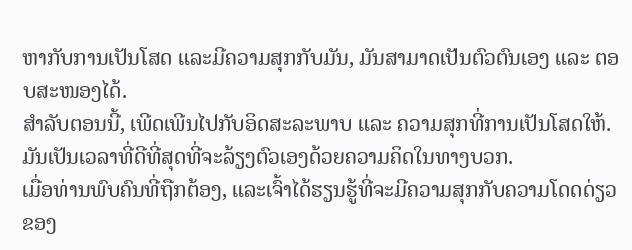ຫາກັບການເປັນໂສດ ແລະມີຄວາມສຸກກັບມັນ, ມັນສາມາດເປັນຕົວຕົນເອງ ແລະ ຕອບສະໜອງໄດ້.
ສຳລັບຕອນນີ້, ເພີດເພີນໄປກັບອິດສະລະພາບ ແລະ ຄວາມສຸກທີ່ການເປັນໂສດໃຫ້.
ມັນເປັນເວລາທີ່ດີທີ່ສຸດທີ່ຈະລ້ຽງຕົວເອງດ້ວຍຄວາມຄິດໃນທາງບວກ.
ເມື່ອທ່ານພົບຄົນທີ່ຖືກຕ້ອງ, ແລະເຈົ້າໄດ້ຮຽນຮູ້ທີ່ຈະມີຄວາມສຸກກັບຄວາມໂດດດ່ຽວຂອງ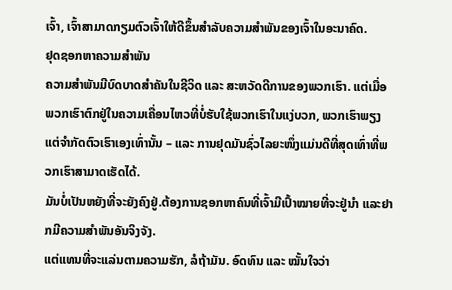ເຈົ້າ, ເຈົ້າສາມາດກຽມຕົວເຈົ້າໃຫ້ດີຂຶ້ນສຳລັບຄວາມສຳພັນຂອງເຈົ້າໃນອະນາຄົດ.
ຢຸດຊອກຫາຄວາມສຳພັນ
ຄວາມສຳພັນມີບົດບາດສຳຄັນໃນຊີວິດ ແລະ ສະຫວັດດີການຂອງພວກເຮົາ. ແຕ່ເມື່ອພວກເຮົາຕົກຢູ່ໃນຄວາມເຄື່ອນໄຫວທີ່ບໍ່ຮັບໃຊ້ພວກເຮົາໃນແງ່ບວກ, ພວກເຮົາພຽງແຕ່ຈຳກັດຕົວເຮົາເອງເທົ່ານັ້ນ – ແລະ ການຢຸດມັນຊົ່ວໄລຍະໜຶ່ງແມ່ນດີທີ່ສຸດເທົ່າທີ່ພວກເຮົາສາມາດເຮັດໄດ້.
ມັນບໍ່ເປັນຫຍັງທີ່ຈະຍັງຄົງຢູ່.ຕ້ອງການຊອກຫາຄົນທີ່ເຈົ້າມີເປົ້າໝາຍທີ່ຈະຢູ່ນຳ ແລະຢາກມີຄວາມສໍາພັນອັນຈິງຈັງ.
ແຕ່ແທນທີ່ຈະແລ່ນຕາມຄວາມຮັກ, ລໍຖ້າມັນ. ອົດທົນ ແລະ ໝັ້ນໃຈວ່າ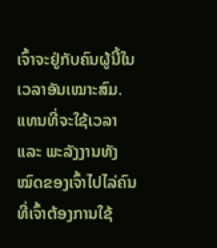ເຈົ້າຈະຢູ່ກັບຄົນຜູ້ນີ້ໃນເວລາອັນເໝາະສົມ.
ແທນທີ່ຈະໃຊ້ເວລາ ແລະ ພະລັງງານທັງໝົດຂອງເຈົ້າໄປໄລ່ຄົນທີ່ເຈົ້າຕ້ອງການໃຊ້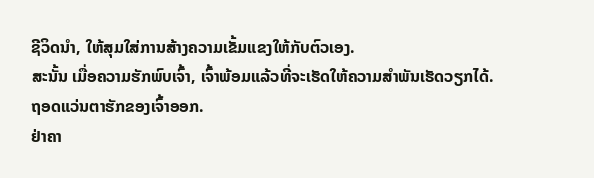ຊີວິດນຳ, ໃຫ້ສຸມໃສ່ການສ້າງຄວາມເຂັ້ມແຂງໃຫ້ກັບຕົວເອງ.
ສະນັ້ນ ເມື່ອຄວາມຮັກພົບເຈົ້າ, ເຈົ້າພ້ອມແລ້ວທີ່ຈະເຮັດໃຫ້ຄວາມສຳພັນເຮັດວຽກໄດ້.
ຖອດແວ່ນຕາຮັກຂອງເຈົ້າອອກ.
ຢ່າຄາ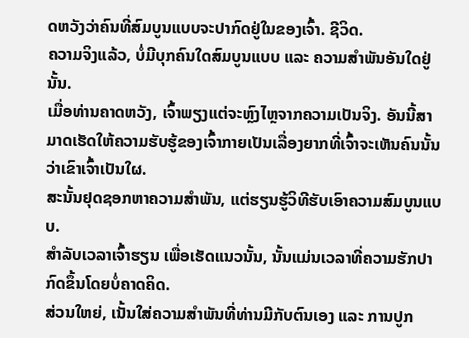ດຫວັງວ່າຄົນທີ່ສົມບູນແບບຈະປາກົດຢູ່ໃນຂອງເຈົ້າ. ຊີວິດ.
ຄວາມຈິງແລ້ວ, ບໍ່ມີບຸກຄົນໃດສົມບູນແບບ ແລະ ຄວາມສຳພັນອັນໃດຢູ່ນັ້ນ.
ເມື່ອທ່ານຄາດຫວັງ, ເຈົ້າພຽງແຕ່ຈະຫຼົງໄຫຼຈາກຄວາມເປັນຈິງ. ອັນນີ້ສາມາດເຮັດໃຫ້ຄວາມຮັບຮູ້ຂອງເຈົ້າກາຍເປັນເລື່ອງຍາກທີ່ເຈົ້າຈະເຫັນຄົນນັ້ນວ່າເຂົາເຈົ້າເປັນໃຜ.
ສະນັ້ນຢຸດຊອກຫາຄວາມສຳພັນ, ແຕ່ຮຽນຮູ້ວິທີຮັບເອົາຄວາມສົມບູນແບບ.
ສຳລັບເວລາເຈົ້າຮຽນ ເພື່ອເຮັດແນວນັ້ນ, ນັ້ນແມ່ນເວລາທີ່ຄວາມຮັກປາກົດຂຶ້ນໂດຍບໍ່ຄາດຄິດ.
ສ່ວນໃຫຍ່, ເນັ້ນໃສ່ຄວາມສຳພັນທີ່ທ່ານມີກັບຕົນເອງ ແລະ ການປູກ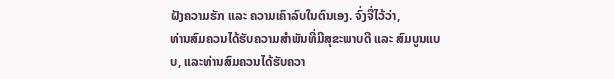ຝັງຄວາມຮັກ ແລະ ຄວາມເຄົາລົບໃນຕົນເອງ. ຈົ່ງຈື່ໄວ້ວ່າ,
ທ່ານສົມຄວນໄດ້ຮັບຄວາມສຳພັນທີ່ມີສຸຂະພາບດີ ແລະ ສົມບູນແບບ, ແລະທ່ານສົມຄວນໄດ້ຮັບຄວາ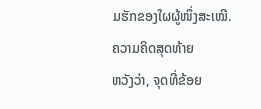ມຮັກຂອງໃຜຜູ້ໜຶ່ງສະເໝີ.
ຄວາມຄິດສຸດທ້າຍ
ຫວັງວ່າ, ຈຸດທີ່ຂ້ອຍ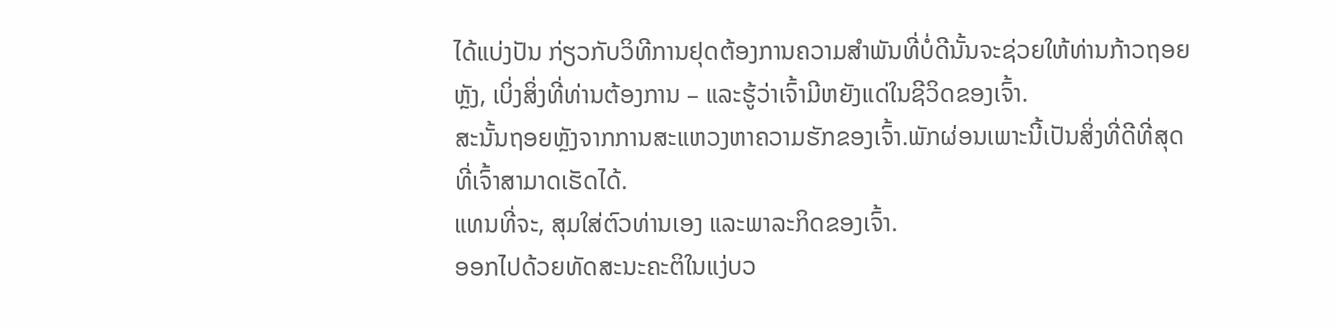ໄດ້ແບ່ງປັນ ກ່ຽວກັບວິທີການຢຸດຕ້ອງການຄວາມສຳພັນທີ່ບໍ່ດີນັ້ນຈະຊ່ວຍໃຫ້ທ່ານກ້າວຖອຍຫຼັງ, ເບິ່ງສິ່ງທີ່ທ່ານຕ້ອງການ – ແລະຮູ້ວ່າເຈົ້າມີຫຍັງແດ່ໃນຊີວິດຂອງເຈົ້າ.
ສະນັ້ນຖອຍຫຼັງຈາກການສະແຫວງຫາຄວາມຮັກຂອງເຈົ້າ.ພັກຜ່ອນເພາະນີ້ເປັນສິ່ງທີ່ດີທີ່ສຸດທີ່ເຈົ້າສາມາດເຮັດໄດ້.
ແທນທີ່ຈະ, ສຸມໃສ່ຕົວທ່ານເອງ ແລະພາລະກິດຂອງເຈົ້າ.
ອອກໄປດ້ວຍທັດສະນະຄະຕິໃນແງ່ບວ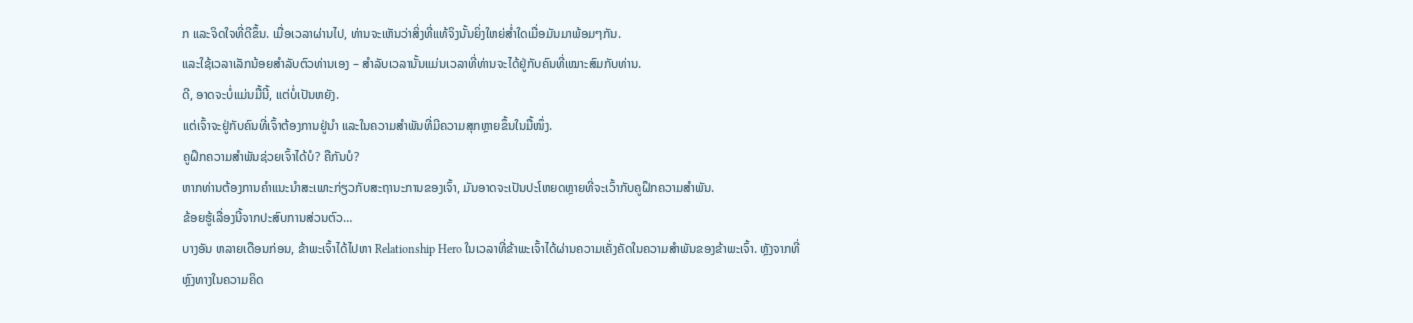ກ ແລະຈິດໃຈທີ່ດີຂຶ້ນ. ເມື່ອເວລາຜ່ານໄປ, ທ່ານຈະເຫັນວ່າສິ່ງທີ່ແທ້ຈິງນັ້ນຍິ່ງໃຫຍ່ສໍ່າໃດເມື່ອມັນມາພ້ອມໆກັນ.
ແລະໃຊ້ເວລາເລັກນ້ອຍສໍາລັບຕົວທ່ານເອງ – ສໍາລັບເວລານັ້ນແມ່ນເວລາທີ່ທ່ານຈະໄດ້ຢູ່ກັບຄົນທີ່ເໝາະສົມກັບທ່ານ.
ດີ, ອາດຈະບໍ່ແມ່ນມື້ນີ້, ແຕ່ບໍ່ເປັນຫຍັງ.
ແຕ່ເຈົ້າຈະຢູ່ກັບຄົນທີ່ເຈົ້າຕ້ອງການຢູ່ນຳ ແລະໃນຄວາມສຳພັນທີ່ມີຄວາມສຸກຫຼາຍຂຶ້ນໃນມື້ໜຶ່ງ.
ຄູຝຶກຄວາມສຳພັນຊ່ວຍເຈົ້າໄດ້ບໍ? ຄືກັນບໍ?
ຫາກທ່ານຕ້ອງການຄຳແນະນຳສະເພາະກ່ຽວກັບສະຖານະການຂອງເຈົ້າ, ມັນອາດຈະເປັນປະໂຫຍດຫຼາຍທີ່ຈະເວົ້າກັບຄູຝຶກຄວາມສຳພັນ.
ຂ້ອຍຮູ້ເລື່ອງນີ້ຈາກປະສົບການສ່ວນຕົວ…
ບາງອັນ ຫລາຍເດືອນກ່ອນ, ຂ້າພະເຈົ້າໄດ້ໄປຫາ Relationship Hero ໃນເວລາທີ່ຂ້າພະເຈົ້າໄດ້ຜ່ານຄວາມເຄັ່ງຄັດໃນຄວາມສໍາພັນຂອງຂ້າພະເຈົ້າ. ຫຼັງຈາກທີ່ຫຼົງທາງໃນຄວາມຄິດ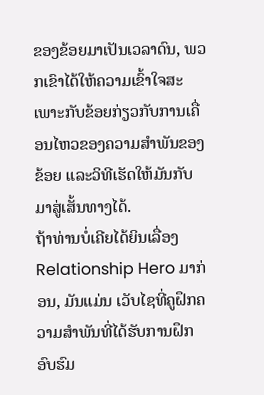ຂອງຂ້ອຍມາເປັນເວລາດົນ, ພວກເຂົາໄດ້ໃຫ້ຄວາມເຂົ້າໃຈສະເພາະກັບຂ້ອຍກ່ຽວກັບການເຄື່ອນໄຫວຂອງຄວາມສຳພັນຂອງຂ້ອຍ ແລະວິທີເຮັດໃຫ້ມັນກັບມາສູ່ເສັ້ນທາງໄດ້.
ຖ້າທ່ານບໍ່ເຄີຍໄດ້ຍິນເລື່ອງ Relationship Hero ມາກ່ອນ, ມັນແມ່ນ ເວັບໄຊທີ່ຄູຝຶກຄວາມສຳພັນທີ່ໄດ້ຮັບການຝຶກອົບຮົມ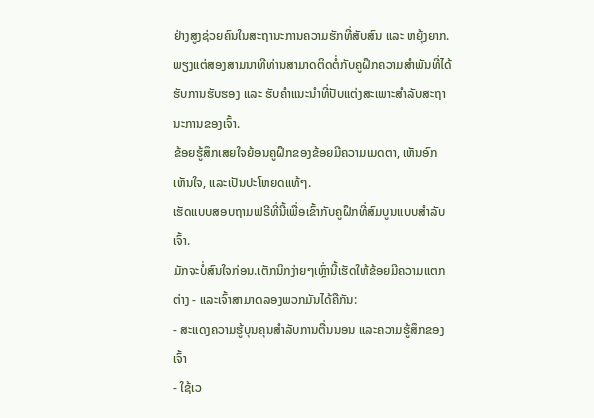ຢ່າງສູງຊ່ວຍຄົນໃນສະຖານະການຄວາມຮັກທີ່ສັບສົນ ແລະ ຫຍຸ້ງຍາກ.
ພຽງແຕ່ສອງສາມນາທີທ່ານສາມາດຕິດຕໍ່ກັບຄູຝຶກຄວາມສຳພັນທີ່ໄດ້ຮັບການຮັບຮອງ ແລະ ຮັບຄຳແນະນຳທີ່ປັບແຕ່ງສະເພາະສຳລັບສະຖານະການຂອງເຈົ້າ.
ຂ້ອຍຮູ້ສຶກເສຍໃຈຍ້ອນຄູຝຶກຂອງຂ້ອຍມີຄວາມເມດຕາ, ເຫັນອົກເຫັນໃຈ, ແລະເປັນປະໂຫຍດແທ້ໆ.
ເຮັດແບບສອບຖາມຟຣີທີ່ນີ້ເພື່ອເຂົ້າກັບຄູຝຶກທີ່ສົມບູນແບບສຳລັບເຈົ້າ.
ມັກຈະບໍ່ສົນໃຈກ່ອນ.ເຕັກນິກງ່າຍໆເຫຼົ່ານີ້ເຮັດໃຫ້ຂ້ອຍມີຄວາມແຕກຕ່າງ - ແລະເຈົ້າສາມາດລອງພວກມັນໄດ້ຄືກັນ:
- ສະແດງຄວາມຮູ້ບຸນຄຸນສຳລັບການຕື່ນນອນ ແລະຄວາມຮູ້ສຶກຂອງເຈົ້າ
- ໃຊ້ເວ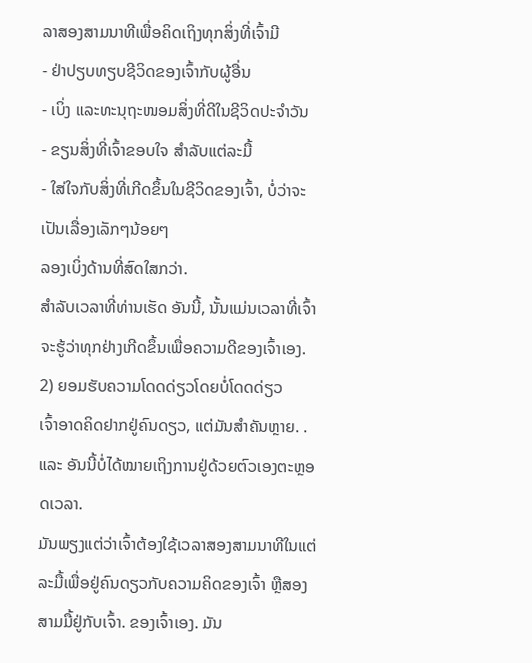ລາສອງສາມນາທີເພື່ອຄິດເຖິງທຸກສິ່ງທີ່ເຈົ້າມີ
- ຢ່າປຽບທຽບຊີວິດຂອງເຈົ້າກັບຜູ້ອື່ນ
- ເບິ່ງ ແລະທະນຸຖະໜອມສິ່ງທີ່ດີໃນຊີວິດປະຈຳວັນ
- ຂຽນສິ່ງທີ່ເຈົ້າຂອບໃຈ ສໍາລັບແຕ່ລະມື້
- ໃສ່ໃຈກັບສິ່ງທີ່ເກີດຂຶ້ນໃນຊີວິດຂອງເຈົ້າ, ບໍ່ວ່າຈະເປັນເລື່ອງເລັກໆນ້ອຍໆ
ລອງເບິ່ງດ້ານທີ່ສົດໃສກວ່າ.
ສຳລັບເວລາທີ່ທ່ານເຮັດ ອັນນີ້, ນັ້ນແມ່ນເວລາທີ່ເຈົ້າຈະຮູ້ວ່າທຸກຢ່າງເກີດຂຶ້ນເພື່ອຄວາມດີຂອງເຈົ້າເອງ.
2) ຍອມຮັບຄວາມໂດດດ່ຽວໂດຍບໍ່ໂດດດ່ຽວ
ເຈົ້າອາດຄິດຢາກຢູ່ຄົນດຽວ, ແຕ່ມັນສຳຄັນຫຼາຍ. .
ແລະ ອັນນີ້ບໍ່ໄດ້ໝາຍເຖິງການຢູ່ດ້ວຍຕົວເອງຕະຫຼອດເວລາ.
ມັນພຽງແຕ່ວ່າເຈົ້າຕ້ອງໃຊ້ເວລາສອງສາມນາທີໃນແຕ່ລະມື້ເພື່ອຢູ່ຄົນດຽວກັບຄວາມຄິດຂອງເຈົ້າ ຫຼືສອງສາມມື້ຢູ່ກັບເຈົ້າ. ຂອງເຈົ້າເອງ. ມັນ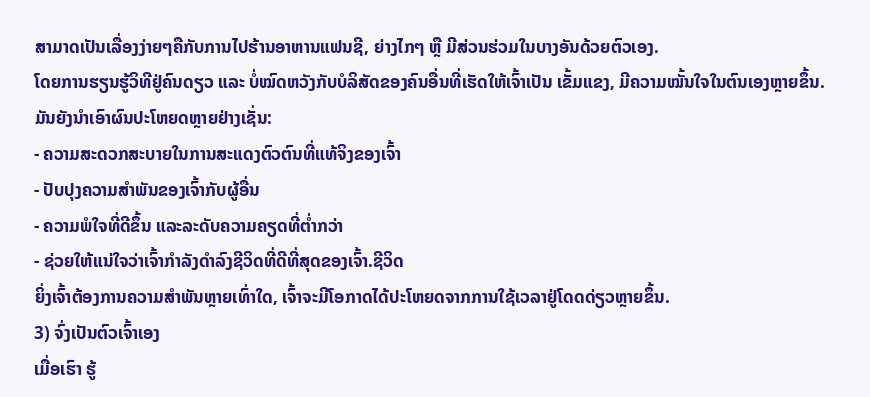ສາມາດເປັນເລື່ອງງ່າຍໆຄືກັບການໄປຮ້ານອາຫານແຟນຊີ, ຍ່າງໄກໆ ຫຼື ມີສ່ວນຮ່ວມໃນບາງອັນດ້ວຍຕົວເອງ.
ໂດຍການຮຽນຮູ້ວິທີຢູ່ຄົນດຽວ ແລະ ບໍ່ໝົດຫວັງກັບບໍລິສັດຂອງຄົນອື່ນທີ່ເຮັດໃຫ້ເຈົ້າເປັນ ເຂັ້ມແຂງ, ມີຄວາມໝັ້ນໃຈໃນຕົນເອງຫຼາຍຂຶ້ນ.
ມັນຍັງນໍາເອົາຜົນປະໂຫຍດຫຼາຍຢ່າງເຊັ່ນ:
- ຄວາມສະດວກສະບາຍໃນການສະແດງຕົວຕົນທີ່ແທ້ຈິງຂອງເຈົ້າ
- ປັບປຸງຄວາມສໍາພັນຂອງເຈົ້າກັບຜູ້ອື່ນ
- ຄວາມພໍໃຈທີ່ດີຂຶ້ນ ແລະລະດັບຄວາມຄຽດທີ່ຕໍ່າກວ່າ
- ຊ່ວຍໃຫ້ແນ່ໃຈວ່າເຈົ້າກໍາລັງດໍາລົງຊີວິດທີ່ດີທີ່ສຸດຂອງເຈົ້າ.ຊີວິດ
ຍິ່ງເຈົ້າຕ້ອງການຄວາມສຳພັນຫຼາຍເທົ່າໃດ, ເຈົ້າຈະມີໂອກາດໄດ້ປະໂຫຍດຈາກການໃຊ້ເວລາຢູ່ໂດດດ່ຽວຫຼາຍຂຶ້ນ.
3) ຈົ່ງເປັນຕົວເຈົ້າເອງ
ເມື່ອເຮົາ ຮູ້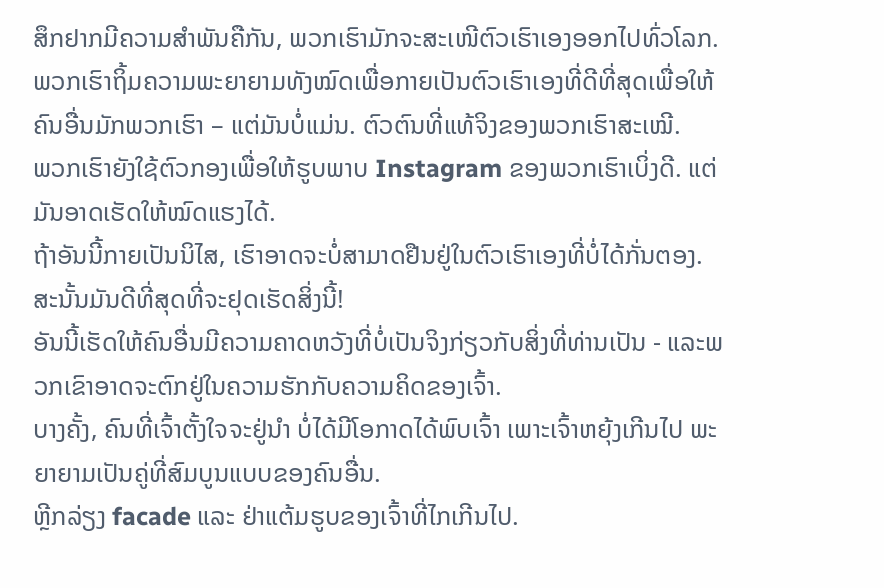ສຶກຢາກມີຄວາມສໍາພັນຄືກັນ, ພວກເຮົາມັກຈະສະເໜີຕົວເຮົາເອງອອກໄປທົ່ວໂລກ.
ພວກເຮົາຖິ້ມຄວາມພະຍາຍາມທັງໝົດເພື່ອກາຍເປັນຕົວເຮົາເອງທີ່ດີທີ່ສຸດເພື່ອໃຫ້ຄົນອື່ນມັກພວກເຮົາ – ແຕ່ມັນບໍ່ແມ່ນ. ຕົວຕົນທີ່ແທ້ຈິງຂອງພວກເຮົາສະເໝີ.
ພວກເຮົາຍັງໃຊ້ຕົວກອງເພື່ອໃຫ້ຮູບພາບ Instagram ຂອງພວກເຮົາເບິ່ງດີ. ແຕ່ມັນອາດເຮັດໃຫ້ໝົດແຮງໄດ້.
ຖ້າອັນນີ້ກາຍເປັນນິໄສ, ເຮົາອາດຈະບໍ່ສາມາດຢືນຢູ່ໃນຕົວເຮົາເອງທີ່ບໍ່ໄດ້ກັ່ນຕອງ. ສະນັ້ນມັນດີທີ່ສຸດທີ່ຈະຢຸດເຮັດສິ່ງນີ້!
ອັນນີ້ເຮັດໃຫ້ຄົນອື່ນມີຄວາມຄາດຫວັງທີ່ບໍ່ເປັນຈິງກ່ຽວກັບສິ່ງທີ່ທ່ານເປັນ - ແລະພວກເຂົາອາດຈະຕົກຢູ່ໃນຄວາມຮັກກັບຄວາມຄິດຂອງເຈົ້າ.
ບາງຄັ້ງ, ຄົນທີ່ເຈົ້າຕັ້ງໃຈຈະຢູ່ນຳ ບໍ່ໄດ້ມີໂອກາດໄດ້ພົບເຈົ້າ ເພາະເຈົ້າຫຍຸ້ງເກີນໄປ ພະຍາຍາມເປັນຄູ່ທີ່ສົມບູນແບບຂອງຄົນອື່ນ.
ຫຼີກລ່ຽງ facade ແລະ ຢ່າແຕ້ມຮູບຂອງເຈົ້າທີ່ໄກເກີນໄປ.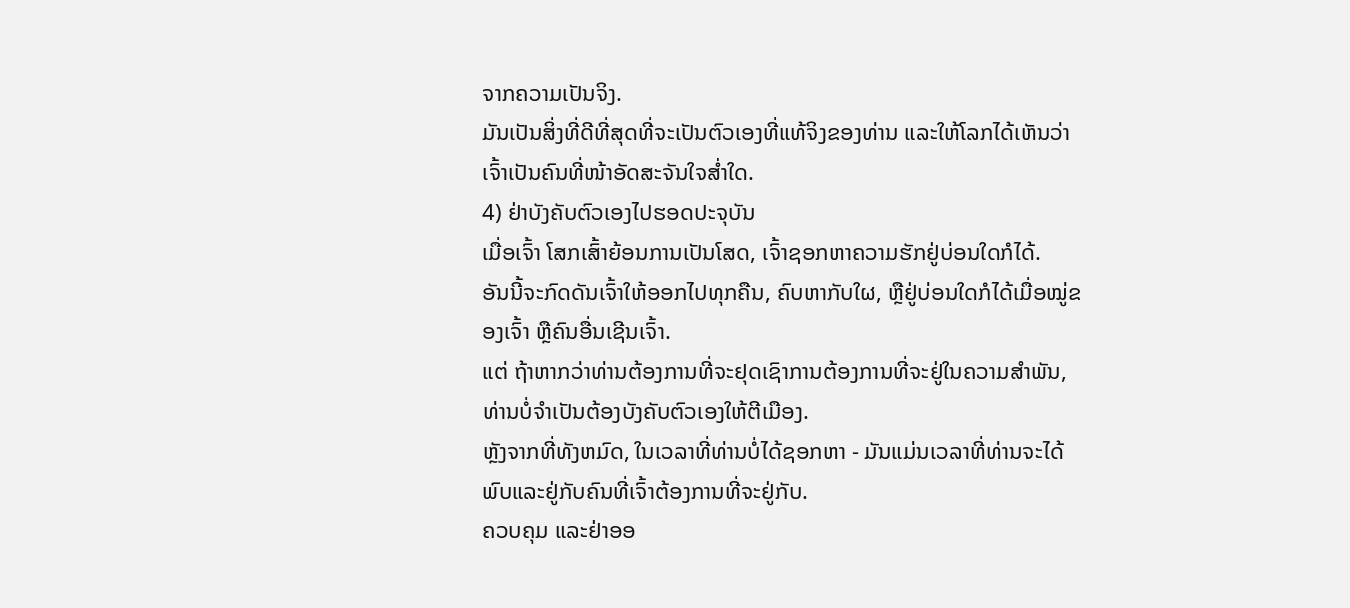ຈາກຄວາມເປັນຈິງ.
ມັນເປັນສິ່ງທີ່ດີທີ່ສຸດທີ່ຈະເປັນຕົວເອງທີ່ແທ້ຈິງຂອງທ່ານ ແລະໃຫ້ໂລກໄດ້ເຫັນວ່າເຈົ້າເປັນຄົນທີ່ໜ້າອັດສະຈັນໃຈສໍ່າໃດ.
4) ຢ່າບັງຄັບຕົວເອງໄປຮອດປະຈຸບັນ
ເມື່ອເຈົ້າ ໂສກເສົ້າຍ້ອນການເປັນໂສດ, ເຈົ້າຊອກຫາຄວາມຮັກຢູ່ບ່ອນໃດກໍໄດ້.
ອັນນີ້ຈະກົດດັນເຈົ້າໃຫ້ອອກໄປທຸກຄືນ, ຄົບຫາກັບໃຜ, ຫຼືຢູ່ບ່ອນໃດກໍໄດ້ເມື່ອໝູ່ຂອງເຈົ້າ ຫຼືຄົນອື່ນເຊີນເຈົ້າ.
ແຕ່ ຖ້າຫາກວ່າທ່ານຕ້ອງການທີ່ຈະຢຸດເຊົາການຕ້ອງການທີ່ຈະຢູ່ໃນຄວາມສໍາພັນ, ທ່ານບໍ່ຈໍາເປັນຕ້ອງບັງຄັບຕົວເອງໃຫ້ຕີເມືອງ.
ຫຼັງຈາກທີ່ທັງຫມົດ, ໃນເວລາທີ່ທ່ານບໍ່ໄດ້ຊອກຫາ - ມັນແມ່ນເວລາທີ່ທ່ານຈະໄດ້ພົບແລະຢູ່ກັບຄົນທີ່ເຈົ້າຕ້ອງການທີ່ຈະຢູ່ກັບ.
ຄວບຄຸມ ແລະຢ່າອອ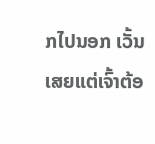ກໄປນອກ ເວັ້ນເສຍແຕ່ເຈົ້າຕ້ອ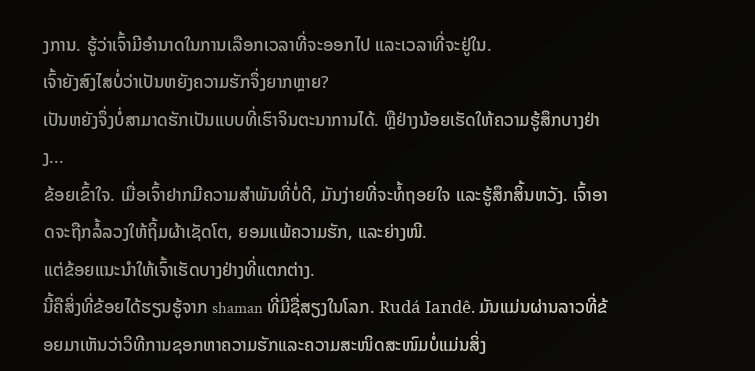ງການ. ຮູ້ວ່າເຈົ້າມີອຳນາດໃນການເລືອກເວລາທີ່ຈະອອກໄປ ແລະເວລາທີ່ຈະຢູ່ໃນ.
ເຈົ້າຍັງສົງໄສບໍ່ວ່າເປັນຫຍັງຄວາມຮັກຈຶ່ງຍາກຫຼາຍ?
ເປັນຫຍັງຈຶ່ງບໍ່ສາມາດຮັກເປັນແບບທີ່ເຮົາຈິນຕະນາການໄດ້. ຫຼືຢ່າງນ້ອຍເຮັດໃຫ້ຄວາມຮູ້ສຶກບາງຢ່າງ...
ຂ້ອຍເຂົ້າໃຈ. ເມື່ອເຈົ້າຢາກມີຄວາມສຳພັນທີ່ບໍ່ດີ, ມັນງ່າຍທີ່ຈະທໍ້ຖອຍໃຈ ແລະຮູ້ສຶກສິ້ນຫວັງ. ເຈົ້າອາດຈະຖືກລໍ້ລວງໃຫ້ຖິ້ມຜ້າເຊັດໂຕ, ຍອມແພ້ຄວາມຮັກ, ແລະຍ່າງໜີ.
ແຕ່ຂ້ອຍແນະນຳໃຫ້ເຈົ້າເຮັດບາງຢ່າງທີ່ແຕກຕ່າງ.
ນີ້ຄືສິ່ງທີ່ຂ້ອຍໄດ້ຮຽນຮູ້ຈາກ shaman ທີ່ມີຊື່ສຽງໃນໂລກ. Rudá Iandê. ມັນແມ່ນຜ່ານລາວທີ່ຂ້ອຍມາເຫັນວ່າວິທີການຊອກຫາຄວາມຮັກແລະຄວາມສະໜິດສະໜົມບໍ່ແມ່ນສິ່ງ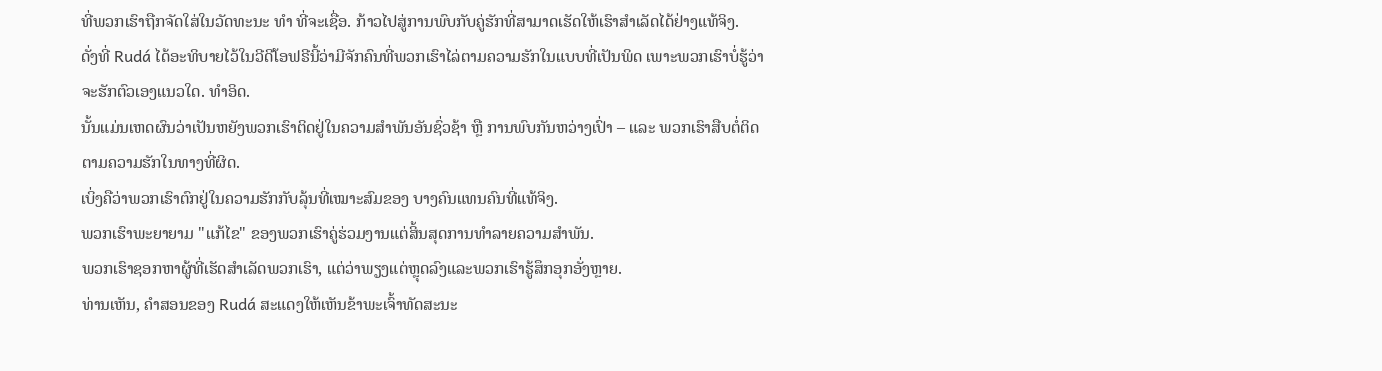ທີ່ພວກເຮົາຖືກຈັດໃສ່ໃນວັດທະນະ ທຳ ທີ່ຈະເຊື່ອ. ກ້າວໄປສູ່ການພົບກັບຄູ່ຮັກທີ່ສາມາດເຮັດໃຫ້ເຮົາສຳເລັດໄດ້ຢ່າງແທ້ຈິງ.
ດັ່ງທີ່ Rudá ໄດ້ອະທິບາຍໄວ້ໃນວີດີໂອຟຣີນີ້ວ່າມີຈັກຄົນທີ່ພວກເຮົາໄລ່ຕາມຄວາມຮັກໃນແບບທີ່ເປັນພິດ ເພາະພວກເຮົາບໍ່ຮູ້ວ່າຈະຮັກຕົວເອງແນວໃດ. ທຳອິດ.
ນັ້ນແມ່ນເຫດຜົນວ່າເປັນຫຍັງພວກເຮົາຕິດຢູ່ໃນຄວາມສຳພັນອັນຊົ່ວຊ້າ ຫຼື ການພົບກັນຫວ່າງເປົ່າ – ແລະ ພວກເຮົາສືບຕໍ່ຕິດຕາມຄວາມຮັກໃນທາງທີ່ຜິດ.
ເບິ່ງຄືວ່າພວກເຮົາຕົກຢູ່ໃນຄວາມຮັກກັບລຸ້ນທີ່ເໝາະສົມຂອງ ບາງຄົນແທນຄົນທີ່ແທ້ຈິງ.
ພວກເຮົາພະຍາຍາມ "ແກ້ໄຂ" ຂອງພວກເຮົາຄູ່ຮ່ວມງານແຕ່ສິ້ນສຸດການທໍາລາຍຄວາມສໍາພັນ.
ພວກເຮົາຊອກຫາຜູ້ທີ່ເຮັດສໍາເລັດພວກເຮົາ, ແຕ່ວ່າພຽງແຕ່ຫຼຸດລົງແລະພວກເຮົາຮູ້ສຶກອຸກອັ່ງຫຼາຍ.
ທ່ານເຫັນ, ຄໍາສອນຂອງ Rudá ສະແດງໃຫ້ເຫັນຂ້າພະເຈົ້າທັດສະນະ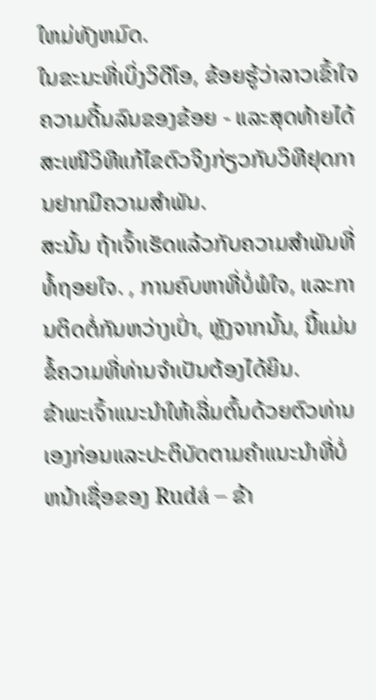ໃຫມ່ທັງຫມົດ.
ໃນຂະນະທີ່ເບິ່ງວິດີໂອ, ຂ້ອຍຮູ້ວ່າລາວເຂົ້າໃຈຄວາມດີ້ນລົນຂອງຂ້ອຍ - ແລະສຸດທ້າຍໄດ້ສະເໜີວິທີແກ້ໄຂຕົວຈິງກ່ຽວກັບວິທີຢຸດການຢາກມີຄວາມສໍາພັນ.
ສະນັ້ນ ຖ້າເຈົ້າເຮັດແລ້ວກັບຄວາມສຳພັນທີ່ທໍ້ຖອຍໃຈ. , ການຄົບຫາທີ່ບໍ່ພໍໃຈ, ແລະການຕິດຕໍ່ກັນຫວ່າງເປົ່າ, ຫຼັງຈາກນັ້ນ, ນີ້ແມ່ນຂໍ້ຄວາມທີ່ທ່ານຈໍາເປັນຕ້ອງໄດ້ຍິນ.
ຂ້າພະເຈົ້າແນະນໍາໃຫ້ເລີ່ມຕົ້ນດ້ວຍຕົວທ່ານເອງກ່ອນແລະປະຕິບັດຕາມຄໍາແນະນໍາທີ່ບໍ່ຫນ້າເຊື່ອຂອງ Rudá – ຂ້າ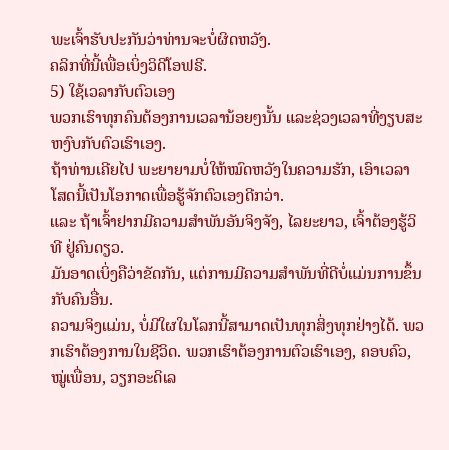ພະເຈົ້າຮັບປະກັນວ່າທ່ານຈະບໍ່ຜິດຫວັງ.
ຄລິກທີ່ນີ້ເພື່ອເບິ່ງວິດີໂອຟຣີ.
5) ໃຊ້ເວລາກັບຕົວເອງ
ພວກເຮົາທຸກຄົນຕ້ອງການເວລານ້ອຍໆນັ້ນ ແລະຊ່ວງເວລາທີ່ງຽບສະຫງົບກັບຕົວເຮົາເອງ.
ຖ້າທ່ານເຄີຍໄປ ພະຍາຍາມບໍ່ໃຫ້ໝົດຫວັງໃນຄວາມຮັກ, ເອົາເວລາໂສດນີ້ເປັນໂອກາດເພື່ອຮູ້ຈັກຕົວເອງດີກວ່າ.
ແລະ ຖ້າເຈົ້າຢາກມີຄວາມສໍາພັນອັນຈິງຈັງ, ໄລຍະຍາວ, ເຈົ້າຕ້ອງຮູ້ວິທີ ຢູ່ຄົນດຽວ.
ມັນອາດເບິ່ງຄືວ່າຂັດກັນ, ແຕ່ການມີຄວາມສໍາພັນທີ່ດີບໍ່ແມ່ນການຂຶ້ນກັບຄົນອື່ນ.
ຄວາມຈິງແມ່ນ, ບໍ່ມີໃຜໃນໂລກນີ້ສາມາດເປັນທຸກສິ່ງທຸກຢ່າງໄດ້. ພວກເຮົາຕ້ອງການໃນຊີວິດ. ພວກເຮົາຕ້ອງການຕົວເຮົາເອງ, ຄອບຄົວ, ໝູ່ເພື່ອນ, ວຽກອະດິເລ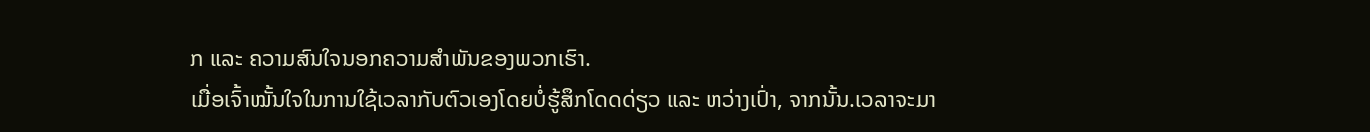ກ ແລະ ຄວາມສົນໃຈນອກຄວາມສຳພັນຂອງພວກເຮົາ.
ເມື່ອເຈົ້າໝັ້ນໃຈໃນການໃຊ້ເວລາກັບຕົວເອງໂດຍບໍ່ຮູ້ສຶກໂດດດ່ຽວ ແລະ ຫວ່າງເປົ່າ, ຈາກນັ້ນ.ເວລາຈະມາ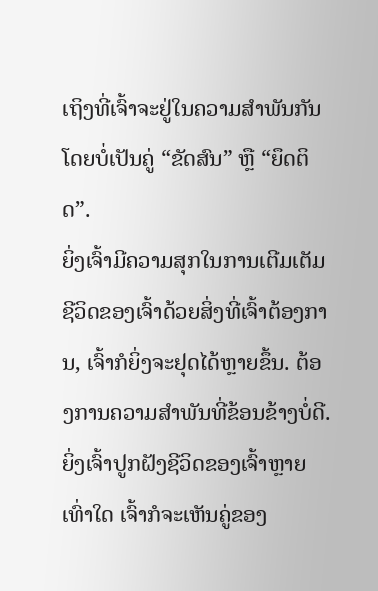ເຖິງທີ່ເຈົ້າຈະຢູ່ໃນຄວາມສຳພັນກັນໂດຍບໍ່ເປັນຄູ່ “ຂັດສົນ” ຫຼື “ຍຶດຕິດ”.
ຍິ່ງເຈົ້າມີຄວາມສຸກໃນການເຕີມເຕັມຊີວິດຂອງເຈົ້າດ້ວຍສິ່ງທີ່ເຈົ້າຕ້ອງການ, ເຈົ້າກໍຍິ່ງຈະຢຸດໄດ້ຫຼາຍຂຶ້ນ. ຕ້ອງການຄວາມສຳພັນທີ່ຂ້ອນຂ້າງບໍ່ດີ.
ຍິ່ງເຈົ້າປູກຝັງຊີວິດຂອງເຈົ້າຫຼາຍເທົ່າໃດ ເຈົ້າກໍຈະເຫັນຄູ່ຂອງ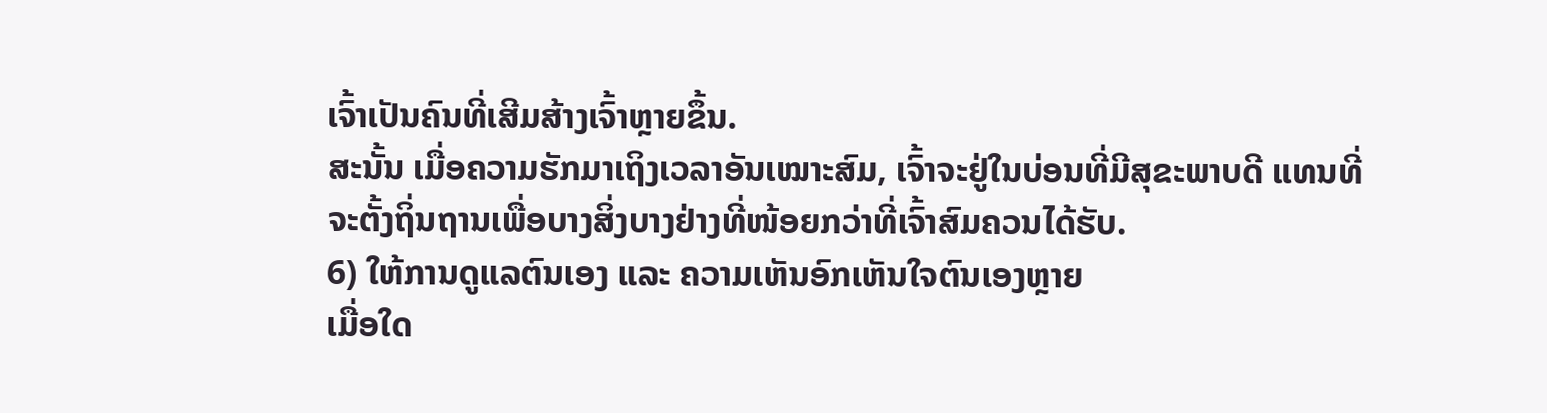ເຈົ້າເປັນຄົນທີ່ເສີມສ້າງເຈົ້າຫຼາຍຂຶ້ນ.
ສະນັ້ນ ເມື່ອຄວາມຮັກມາເຖິງເວລາອັນເໝາະສົມ, ເຈົ້າຈະຢູ່ໃນບ່ອນທີ່ມີສຸຂະພາບດີ ແທນທີ່ຈະຕັ້ງຖິ່ນຖານເພື່ອບາງສິ່ງບາງຢ່າງທີ່ໜ້ອຍກວ່າທີ່ເຈົ້າສົມຄວນໄດ້ຮັບ.
6) ໃຫ້ການດູແລຕົນເອງ ແລະ ຄວາມເຫັນອົກເຫັນໃຈຕົນເອງຫຼາຍ
ເມື່ອໃດ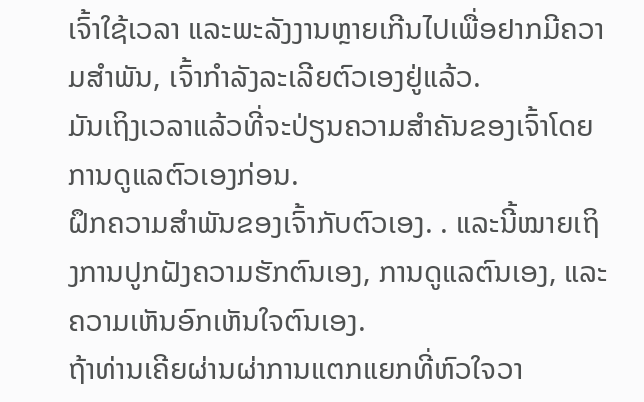ເຈົ້າໃຊ້ເວລາ ແລະພະລັງງານຫຼາຍເກີນໄປເພື່ອຢາກມີຄວາມສໍາພັນ, ເຈົ້າກໍາລັງລະເລີຍຕົວເອງຢູ່ແລ້ວ.
ມັນເຖິງເວລາແລ້ວທີ່ຈະປ່ຽນຄວາມສຳຄັນຂອງເຈົ້າໂດຍການດູແລຕົວເອງກ່ອນ.
ຝຶກຄວາມສຳພັນຂອງເຈົ້າກັບຕົວເອງ. . ແລະນີ້ໝາຍເຖິງການປູກຝັງຄວາມຮັກຕົນເອງ, ການດູແລຕົນເອງ, ແລະຄວາມເຫັນອົກເຫັນໃຈຕົນເອງ.
ຖ້າທ່ານເຄີຍຜ່ານຜ່າການແຕກແຍກທີ່ຫົວໃຈວາ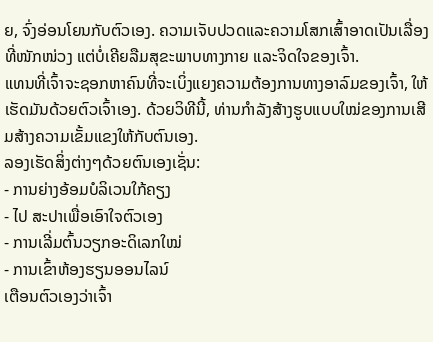ຍ, ຈົ່ງອ່ອນໂຍນກັບຕົວເອງ. ຄວາມເຈັບປວດແລະຄວາມໂສກເສົ້າອາດເປັນເລື່ອງທີ່ໜັກໜ່ວງ ແຕ່ບໍ່ເຄີຍລືມສຸຂະພາບທາງກາຍ ແລະຈິດໃຈຂອງເຈົ້າ.
ແທນທີ່ເຈົ້າຈະຊອກຫາຄົນທີ່ຈະເບິ່ງແຍງຄວາມຕ້ອງການທາງອາລົມຂອງເຈົ້າ, ໃຫ້ເຮັດມັນດ້ວຍຕົວເຈົ້າເອງ. ດ້ວຍວິທີນີ້, ທ່ານກຳລັງສ້າງຮູບແບບໃໝ່ຂອງການເສີມສ້າງຄວາມເຂັ້ມແຂງໃຫ້ກັບຕົນເອງ.
ລອງເຮັດສິ່ງຕ່າງໆດ້ວຍຕົນເອງເຊັ່ນ:
- ການຍ່າງອ້ອມບໍລິເວນໃກ້ຄຽງ
- ໄປ ສະປາເພື່ອເອົາໃຈຕົວເອງ
- ການເລີ່ມຕົ້ນວຽກອະດິເລກໃໝ່
- ການເຂົ້າຫ້ອງຮຽນອອນໄລນ໌
ເຕືອນຕົວເອງວ່າເຈົ້າ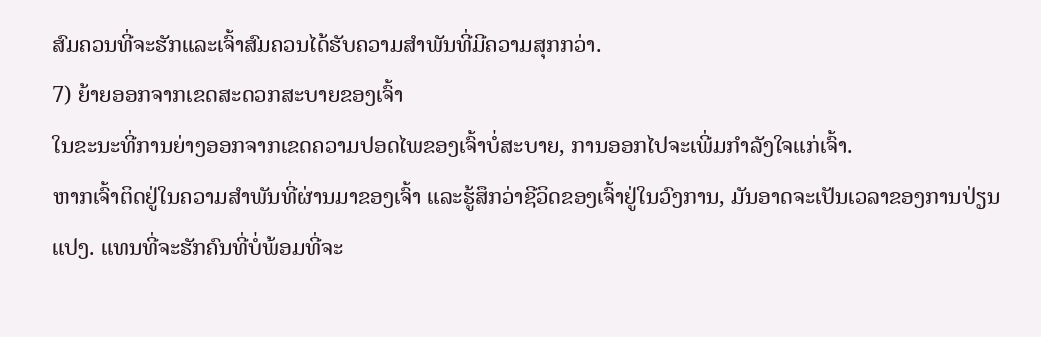ສົມຄວນທີ່ຈະຮັກແລະເຈົ້າສົມຄວນໄດ້ຮັບຄວາມສໍາພັນທີ່ມີຄວາມສຸກກວ່າ.
7) ຍ້າຍອອກຈາກເຂດສະດວກສະບາຍຂອງເຈົ້າ
ໃນຂະນະທີ່ການຍ່າງອອກຈາກເຂດຄວາມປອດໄພຂອງເຈົ້າບໍ່ສະບາຍ, ການອອກໄປຈະເພີ່ມກໍາລັງໃຈແກ່ເຈົ້າ.
ຫາກເຈົ້າຕິດຢູ່ໃນຄວາມສຳພັນທີ່ຜ່ານມາຂອງເຈົ້າ ແລະຮູ້ສຶກວ່າຊີວິດຂອງເຈົ້າຢູ່ໃນວົງການ, ມັນອາດຈະເປັນເວລາຂອງການປ່ຽນແປງ. ແທນທີ່ຈະຮັກຄົນທີ່ບໍ່ພ້ອມທີ່ຈະ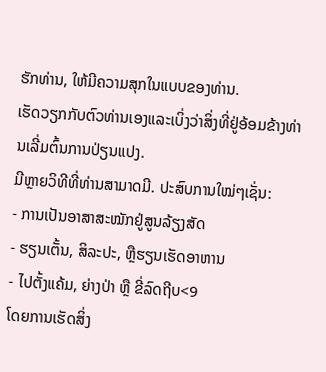ຮັກທ່ານ, ໃຫ້ມີຄວາມສຸກໃນແບບຂອງທ່ານ.
ເຮັດວຽກກັບຕົວທ່ານເອງແລະເບິ່ງວ່າສິ່ງທີ່ຢູ່ອ້ອມຂ້າງທ່ານເລີ່ມຕົ້ນການປ່ຽນແປງ.
ມີຫຼາຍວິທີທີ່ທ່ານສາມາດມີ. ປະສົບການໃໝ່ໆເຊັ່ນ:
- ການເປັນອາສາສະໝັກຢູ່ສູນລ້ຽງສັດ
- ຮຽນເຕັ້ນ, ສິລະປະ, ຫຼືຮຽນເຮັດອາຫານ
- ໄປຕັ້ງແຄ້ມ, ຍ່າງປ່າ ຫຼື ຂີ່ລົດຖີບ<9
ໂດຍການເຮັດສິ່ງ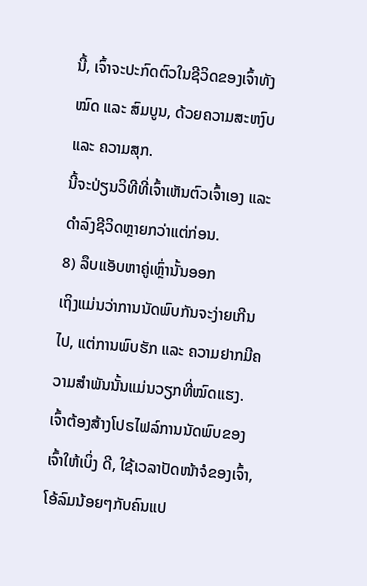ນີ້, ເຈົ້າຈະປະກົດຕົວໃນຊີວິດຂອງເຈົ້າທັງໝົດ ແລະ ສົມບູນ, ດ້ວຍຄວາມສະຫງົບ ແລະ ຄວາມສຸກ.
ນີ້ຈະປ່ຽນວິທີທີ່ເຈົ້າເຫັນຕົວເຈົ້າເອງ ແລະ ດຳລົງຊີວິດຫຼາຍກວ່າແຕ່ກ່ອນ.
8) ລຶບແອັບຫາຄູ່ເຫຼົ່ານັ້ນອອກ
ເຖິງແມ່ນວ່າການນັດພົບກັນຈະງ່າຍເກີນໄປ, ແຕ່ການພົບຮັກ ແລະ ຄວາມຢາກມີຄວາມສໍາພັນນັ້ນແມ່ນວຽກທີ່ໝົດແຮງ.
ເຈົ້າຕ້ອງສ້າງໂປຣໄຟລ໌ການນັດພົບຂອງເຈົ້າໃຫ້ເບິ່ງ ດີ, ໃຊ້ເວລາປັດໜ້າຈໍຂອງເຈົ້າ, ໂອ້ລົມນ້ອຍໆກັບຄົນແປ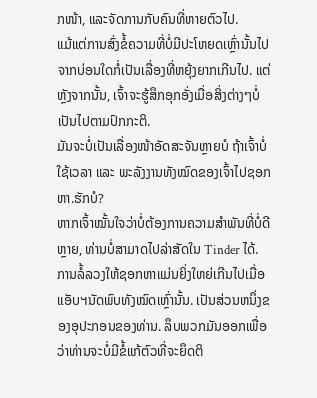ກໜ້າ, ແລະຈັດການກັບຄົນທີ່ຫາຍຕົວໄປ.
ແມ້ແຕ່ການສົ່ງຂໍ້ຄວາມທີ່ບໍ່ມີປະໂຫຍດເຫຼົ່ານັ້ນໄປຈາກບ່ອນໃດກໍ່ເປັນເລື່ອງທີ່ຫຍຸ້ງຍາກເກີນໄປ. ແຕ່ຫຼັງຈາກນັ້ນ, ເຈົ້າຈະຮູ້ສຶກອຸກອັ່ງເມື່ອສິ່ງຕ່າງໆບໍ່ເປັນໄປຕາມປົກກະຕິ.
ມັນຈະບໍ່ເປັນເລື່ອງໜ້າອັດສະຈັນຫຼາຍບໍ ຖ້າເຈົ້າບໍ່ໃຊ້ເວລາ ແລະ ພະລັງງານທັງໝົດຂອງເຈົ້າໄປຊອກຫາ.ຮັກບໍ?
ຫາກເຈົ້າໝັ້ນໃຈວ່າບໍ່ຕ້ອງການຄວາມສຳພັນທີ່ບໍ່ດີຫຼາຍ, ທ່ານບໍ່ສາມາດໄປລ່າສັດໃນ Tinder ໄດ້.
ການລໍ້ລວງໃຫ້ຊອກຫາແມ່ນຍິ່ງໃຫຍ່ເກີນໄປເມື່ອແອັບຯນັດພົບທັງໝົດເຫຼົ່ານັ້ນ. ເປັນສ່ວນຫນຶ່ງຂອງອຸປະກອນຂອງທ່ານ. ລຶບພວກມັນອອກເພື່ອວ່າທ່ານຈະບໍ່ມີຂໍ້ແກ້ຕົວທີ່ຈະຍຶດຕິ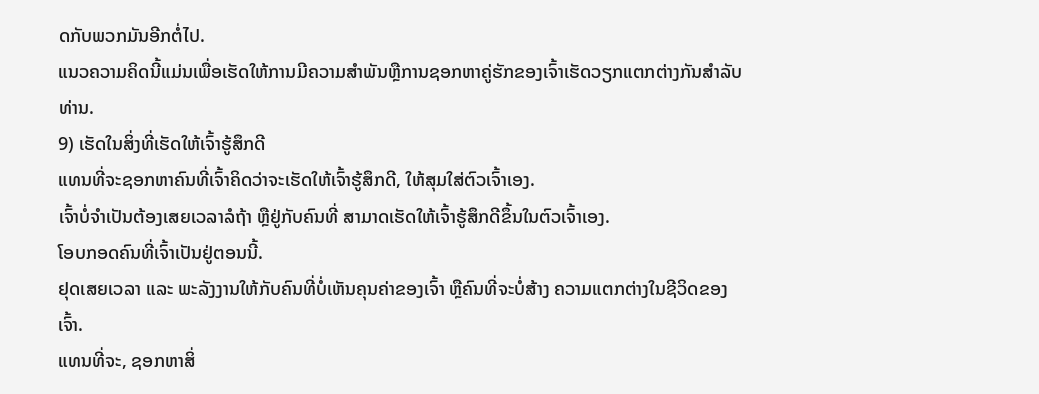ດກັບພວກມັນອີກຕໍ່ໄປ.
ແນວຄວາມຄິດນີ້ແມ່ນເພື່ອເຮັດໃຫ້ການມີຄວາມສໍາພັນຫຼືການຊອກຫາຄູ່ຮັກຂອງເຈົ້າເຮັດວຽກແຕກຕ່າງກັນສໍາລັບທ່ານ.
9) ເຮັດໃນສິ່ງທີ່ເຮັດໃຫ້ເຈົ້າຮູ້ສຶກດີ
ແທນທີ່ຈະຊອກຫາຄົນທີ່ເຈົ້າຄິດວ່າຈະເຮັດໃຫ້ເຈົ້າຮູ້ສຶກດີ, ໃຫ້ສຸມໃສ່ຕົວເຈົ້າເອງ.
ເຈົ້າບໍ່ຈຳເປັນຕ້ອງເສຍເວລາລໍຖ້າ ຫຼືຢູ່ກັບຄົນທີ່ ສາມາດເຮັດໃຫ້ເຈົ້າຮູ້ສຶກດີຂຶ້ນໃນຕົວເຈົ້າເອງ.
ໂອບກອດຄົນທີ່ເຈົ້າເປັນຢູ່ຕອນນີ້.
ຢຸດເສຍເວລາ ແລະ ພະລັງງານໃຫ້ກັບຄົນທີ່ບໍ່ເຫັນຄຸນຄ່າຂອງເຈົ້າ ຫຼືຄົນທີ່ຈະບໍ່ສ້າງ ຄວາມແຕກຕ່າງໃນຊີວິດຂອງເຈົ້າ.
ແທນທີ່ຈະ, ຊອກຫາສິ່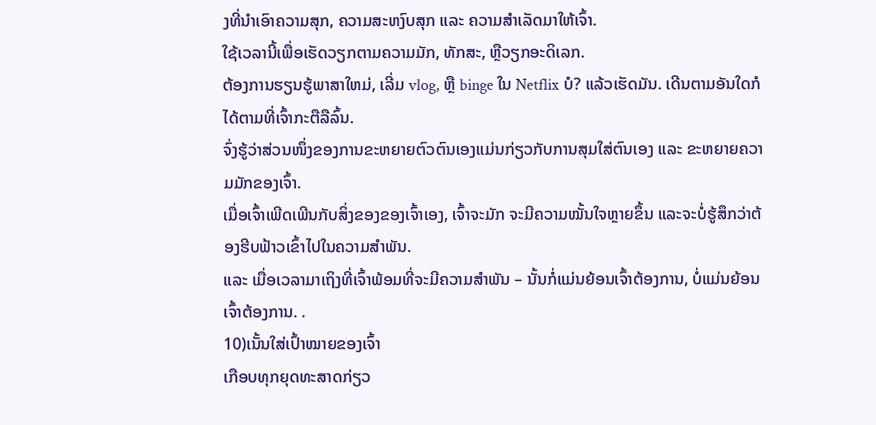ງທີ່ນໍາເອົາຄວາມສຸກ, ຄວາມສະຫງົບສຸກ ແລະ ຄວາມສຳເລັດມາໃຫ້ເຈົ້າ.
ໃຊ້ເວລານີ້ເພື່ອເຮັດວຽກຕາມຄວາມມັກ, ທັກສະ, ຫຼືວຽກອະດິເລກ.
ຕ້ອງການຮຽນຮູ້ພາສາໃຫມ່, ເລີ່ມ vlog, ຫຼື binge ໃນ Netflix ບໍ? ແລ້ວເຮັດມັນ. ເດີນຕາມອັນໃດກໍໄດ້ຕາມທີ່ເຈົ້າກະຕືລືລົ້ນ.
ຈົ່ງຮູ້ວ່າສ່ວນໜຶ່ງຂອງການຂະຫຍາຍຕົວຕົນເອງແມ່ນກ່ຽວກັບການສຸມໃສ່ຕົນເອງ ແລະ ຂະຫຍາຍຄວາມມັກຂອງເຈົ້າ.
ເມື່ອເຈົ້າເພີດເພີນກັບສິ່ງຂອງຂອງເຈົ້າເອງ, ເຈົ້າຈະມັກ ຈະມີຄວາມໝັ້ນໃຈຫຼາຍຂຶ້ນ ແລະຈະບໍ່ຮູ້ສຶກວ່າຕ້ອງຮີບຟ້າວເຂົ້າໄປໃນຄວາມສຳພັນ.
ແລະ ເມື່ອເວລາມາເຖິງທີ່ເຈົ້າພ້ອມທີ່ຈະມີຄວາມສໍາພັນ – ນັ້ນກໍ່ແມ່ນຍ້ອນເຈົ້າຕ້ອງການ, ບໍ່ແມ່ນຍ້ອນເຈົ້າຕ້ອງການ. .
10)ເນັ້ນໃສ່ເປົ້າໝາຍຂອງເຈົ້າ
ເກືອບທຸກຍຸດທະສາດກ່ຽວ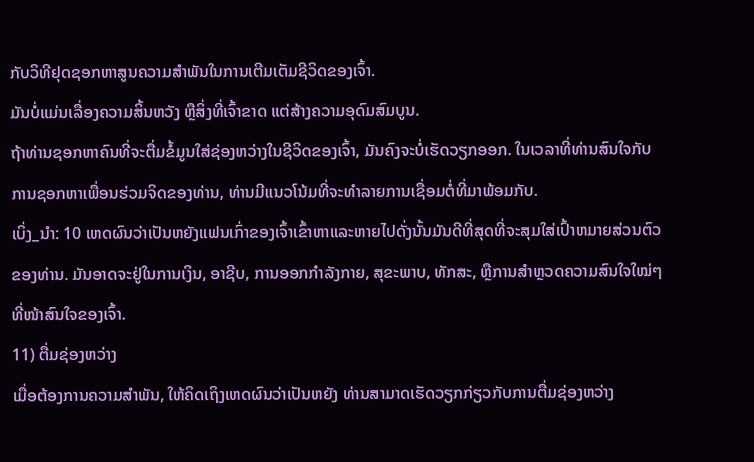ກັບວິທີຢຸດຊອກຫາສູນຄວາມສຳພັນໃນການເຕີມເຕັມຊີວິດຂອງເຈົ້າ.
ມັນບໍ່ແມ່ນເລື່ອງຄວາມສິ້ນຫວັງ ຫຼືສິ່ງທີ່ເຈົ້າຂາດ ແຕ່ສ້າງຄວາມອຸດົມສົມບູນ.
ຖ້າທ່ານຊອກຫາຄົນທີ່ຈະຕື່ມຂໍ້ມູນໃສ່ຊ່ອງຫວ່າງໃນຊີວິດຂອງເຈົ້າ, ມັນຄົງຈະບໍ່ເຮັດວຽກອອກ. ໃນເວລາທີ່ທ່ານສົນໃຈກັບການຊອກຫາເພື່ອນຮ່ວມຈິດຂອງທ່ານ, ທ່ານມີແນວໂນ້ມທີ່ຈະທໍາລາຍການເຊື່ອມຕໍ່ທີ່ມາພ້ອມກັບ.
ເບິ່ງ_ນຳ: 10 ເຫດຜົນວ່າເປັນຫຍັງແຟນເກົ່າຂອງເຈົ້າເຂົ້າຫາແລະຫາຍໄປດັ່ງນັ້ນມັນດີທີ່ສຸດທີ່ຈະສຸມໃສ່ເປົ້າຫມາຍສ່ວນຕົວຂອງທ່ານ. ມັນອາດຈະຢູ່ໃນການເງິນ, ອາຊີບ, ການອອກກຳລັງກາຍ, ສຸຂະພາບ, ທັກສະ, ຫຼືການສຳຫຼວດຄວາມສົນໃຈໃໝ່ໆທີ່ໜ້າສົນໃຈຂອງເຈົ້າ.
11) ຕື່ມຊ່ອງຫວ່າງ
ເມື່ອຕ້ອງການຄວາມສຳພັນ, ໃຫ້ຄິດເຖິງເຫດຜົນວ່າເປັນຫຍັງ ທ່ານສາມາດເຮັດວຽກກ່ຽວກັບການຕື່ມຊ່ອງຫວ່າງ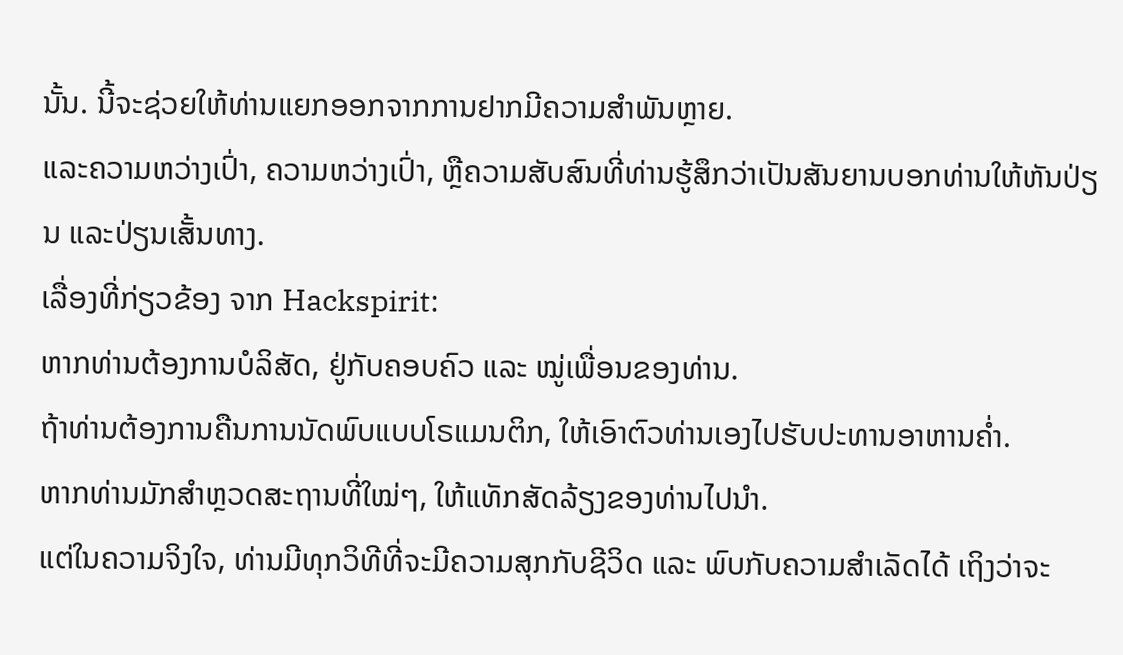ນັ້ນ. ນີ້ຈະຊ່ວຍໃຫ້ທ່ານແຍກອອກຈາກການຢາກມີຄວາມສໍາພັນຫຼາຍ.
ແລະຄວາມຫວ່າງເປົ່າ, ຄວາມຫວ່າງເປົ່າ, ຫຼືຄວາມສັບສົນທີ່ທ່ານຮູ້ສຶກວ່າເປັນສັນຍານບອກທ່ານໃຫ້ຫັນປ່ຽນ ແລະປ່ຽນເສັ້ນທາງ.
ເລື່ອງທີ່ກ່ຽວຂ້ອງ ຈາກ Hackspirit:
ຫາກທ່ານຕ້ອງການບໍລິສັດ, ຢູ່ກັບຄອບຄົວ ແລະ ໝູ່ເພື່ອນຂອງທ່ານ.
ຖ້າທ່ານຕ້ອງການຄືນການນັດພົບແບບໂຣແມນຕິກ, ໃຫ້ເອົາຕົວທ່ານເອງໄປຮັບປະທານອາຫານຄໍ່າ.
ຫາກທ່ານມັກສຳຫຼວດສະຖານທີ່ໃໝ່ໆ, ໃຫ້ແທັກສັດລ້ຽງຂອງທ່ານໄປນຳ.
ແຕ່ໃນຄວາມຈິງໃຈ, ທ່ານມີທຸກວິທີທີ່ຈະມີຄວາມສຸກກັບຊີວິດ ແລະ ພົບກັບຄວາມສຳເລັດໄດ້ ເຖິງວ່າຈະ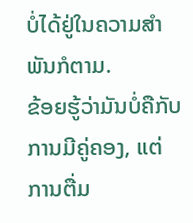ບໍ່ໄດ້ຢູ່ໃນຄວາມສຳພັນກໍຕາມ.
ຂ້ອຍຮູ້ວ່າມັນບໍ່ຄືກັບການມີຄູ່ຄອງ, ແຕ່ການຕື່ມ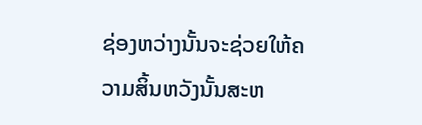ຊ່ອງຫວ່າງນັ້ນຈະຊ່ວຍໃຫ້ຄວາມສິ້ນຫວັງນັ້ນສະຫ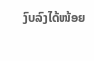ງົບລົງໄດ້ໜ້ອຍ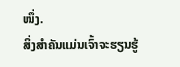ໜຶ່ງ.
ສິ່ງສຳຄັນແມ່ນເຈົ້າຈະຮຽນຮູ້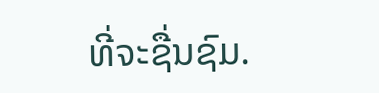ທີ່ຈະຊື່ນຊົມ.